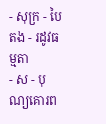- សុក្រ - បៃតង - រដូវធម្មតា
- ស - បុណ្យគោរព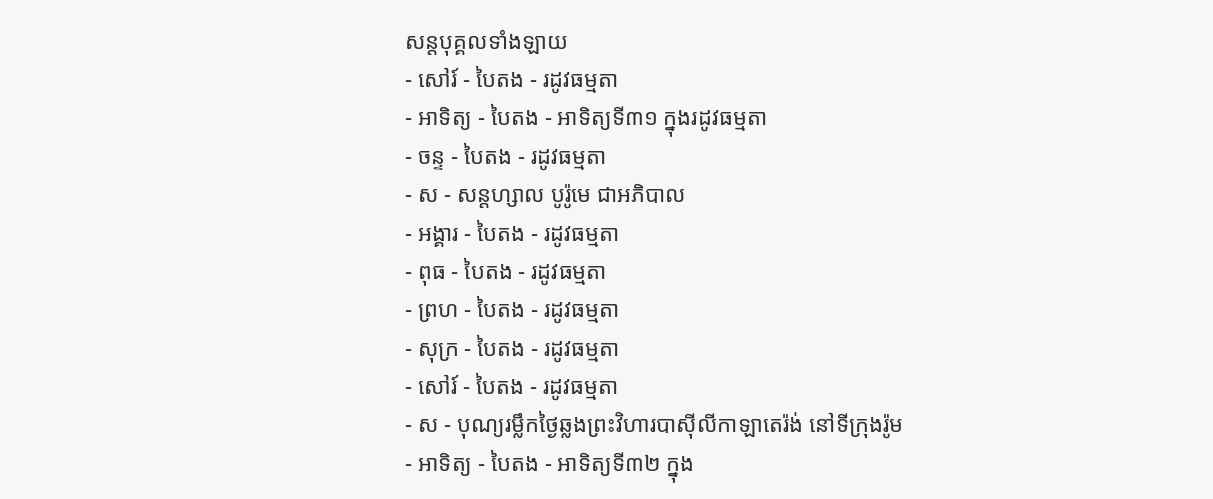សន្ដបុគ្គលទាំងឡាយ
- សៅរ៍ - បៃតង - រដូវធម្មតា
- អាទិត្យ - បៃតង - អាទិត្យទី៣១ ក្នុងរដូវធម្មតា
- ចន្ទ - បៃតង - រដូវធម្មតា
- ស - សន្ដហ្សាល បូរ៉ូមេ ជាអភិបាល
- អង្គារ - បៃតង - រដូវធម្មតា
- ពុធ - បៃតង - រដូវធម្មតា
- ព្រហ - បៃតង - រដូវធម្មតា
- សុក្រ - បៃតង - រដូវធម្មតា
- សៅរ៍ - បៃតង - រដូវធម្មតា
- ស - បុណ្យរម្លឹកថ្ងៃឆ្លងព្រះវិហារបាស៊ីលីកាឡាតេរ៉ង់ នៅទីក្រុងរ៉ូម
- អាទិត្យ - បៃតង - អាទិត្យទី៣២ ក្នុង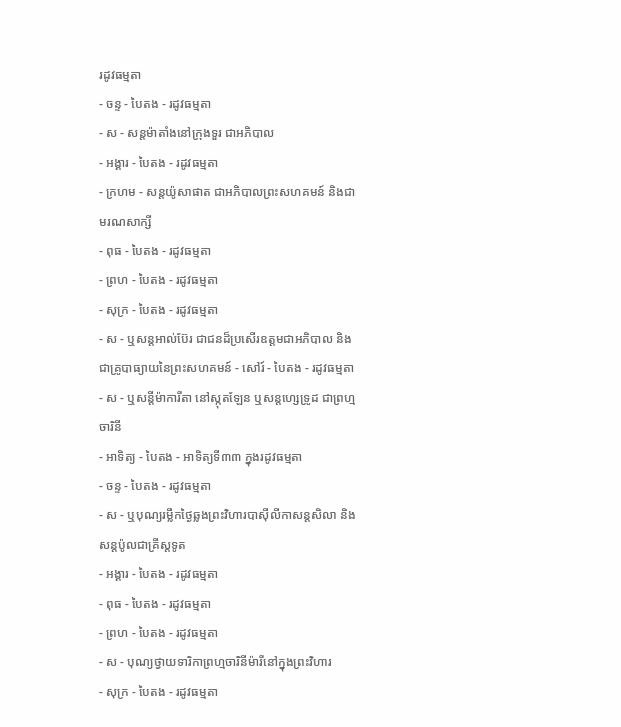រដូវធម្មតា
- ចន្ទ - បៃតង - រដូវធម្មតា
- ស - សន្ដម៉ាតាំងនៅក្រុងទួរ ជាអភិបាល
- អង្គារ - បៃតង - រដូវធម្មតា
- ក្រហម - សន្ដយ៉ូសាផាត ជាអភិបាលព្រះសហគមន៍ និងជាមរណសាក្សី
- ពុធ - បៃតង - រដូវធម្មតា
- ព្រហ - បៃតង - រដូវធម្មតា
- សុក្រ - បៃតង - រដូវធម្មតា
- ស - ឬសន្ដអាល់ប៊ែរ ជាជនដ៏ប្រសើរឧត្ដមជាអភិបាល និងជាគ្រូបាធ្យាយនៃព្រះសហគមន៍ - សៅរ៍ - បៃតង - រដូវធម្មតា
- ស - ឬសន្ដីម៉ាការីតា នៅស្កុតឡែន ឬសន្ដហ្សេទ្រូដ ជាព្រហ្មចារិនី
- អាទិត្យ - បៃតង - អាទិត្យទី៣៣ ក្នុងរដូវធម្មតា
- ចន្ទ - បៃតង - រដូវធម្មតា
- ស - ឬបុណ្យរម្លឹកថ្ងៃឆ្លងព្រះវិហារបាស៊ីលីកាសន្ដសិលា និងសន្ដប៉ូលជាគ្រីស្ដទូត
- អង្គារ - បៃតង - រដូវធម្មតា
- ពុធ - បៃតង - រដូវធម្មតា
- ព្រហ - បៃតង - រដូវធម្មតា
- ស - បុណ្យថ្វាយទារិកាព្រហ្មចារិនីម៉ារីនៅក្នុងព្រះវិហារ
- សុក្រ - បៃតង - រដូវធម្មតា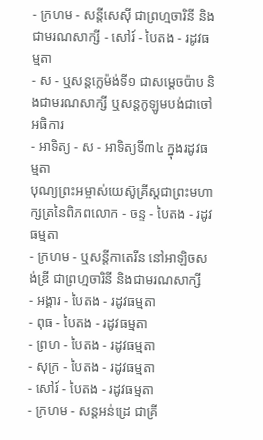- ក្រហម - សន្ដីសេស៊ី ជាព្រហ្មចារិនី និងជាមរណសាក្សី - សៅរ៍ - បៃតង - រដូវធម្មតា
- ស - ឬសន្ដក្លេម៉ង់ទី១ ជាសម្ដេចប៉ាប និងជាមរណសាក្សី ឬសន្ដកូឡូមបង់ជាចៅអធិការ
- អាទិត្យ - ស - អាទិត្យទី៣៤ ក្នុងរដូវធម្មតា
បុណ្យព្រះអម្ចាស់យេស៊ូគ្រីស្ដជាព្រះមហាក្សត្រនៃពិភពលោក - ចន្ទ - បៃតង - រដូវធម្មតា
- ក្រហម - ឬសន្ដីកាតេរីន នៅអាឡិចសង់ឌ្រី ជាព្រហ្មចារិនី និងជាមរណសាក្សី
- អង្គារ - បៃតង - រដូវធម្មតា
- ពុធ - បៃតង - រដូវធម្មតា
- ព្រហ - បៃតង - រដូវធម្មតា
- សុក្រ - បៃតង - រដូវធម្មតា
- សៅរ៍ - បៃតង - រដូវធម្មតា
- ក្រហម - សន្ដអន់ដ្រេ ជាគ្រី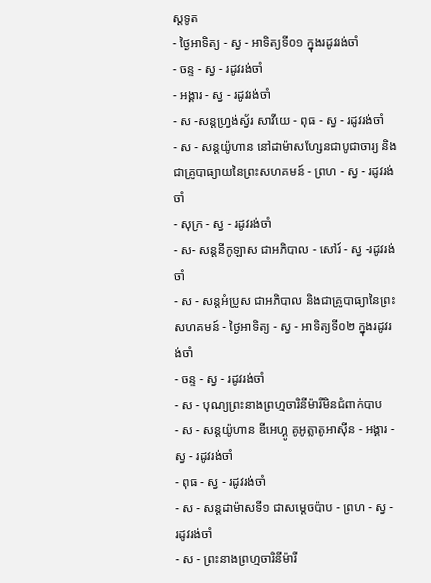ស្ដទូត
- ថ្ងៃអាទិត្យ - ស្វ - អាទិត្យទី០១ ក្នុងរដូវរង់ចាំ
- ចន្ទ - ស្វ - រដូវរង់ចាំ
- អង្គារ - ស្វ - រដូវរង់ចាំ
- ស -សន្ដហ្វ្រង់ស្វ័រ សាវីយេ - ពុធ - ស្វ - រដូវរង់ចាំ
- ស - សន្ដយ៉ូហាន នៅដាម៉ាសហ្សែនជាបូជាចារ្យ និងជាគ្រូបាធ្យាយនៃព្រះសហគមន៍ - ព្រហ - ស្វ - រដូវរង់ចាំ
- សុក្រ - ស្វ - រដូវរង់ចាំ
- ស- សន្ដនីកូឡាស ជាអភិបាល - សៅរ៍ - ស្វ -រដូវរង់ចាំ
- ស - សន្ដអំប្រូស ជាអភិបាល និងជាគ្រូបាធ្យានៃព្រះសហគមន៍ - ថ្ងៃអាទិត្យ - ស្វ - អាទិត្យទី០២ ក្នុងរដូវរង់ចាំ
- ចន្ទ - ស្វ - រដូវរង់ចាំ
- ស - បុណ្យព្រះនាងព្រហ្មចារិនីម៉ារីមិនជំពាក់បាប
- ស - សន្ដយ៉ូហាន ឌីអេហ្គូ គូអូត្លាតូអាស៊ីន - អង្គារ - ស្វ - រដូវរង់ចាំ
- ពុធ - ស្វ - រដូវរង់ចាំ
- ស - សន្ដដាម៉ាសទី១ ជាសម្ដេចប៉ាប - ព្រហ - ស្វ - រដូវរង់ចាំ
- ស - ព្រះនាងព្រហ្មចារិនីម៉ារី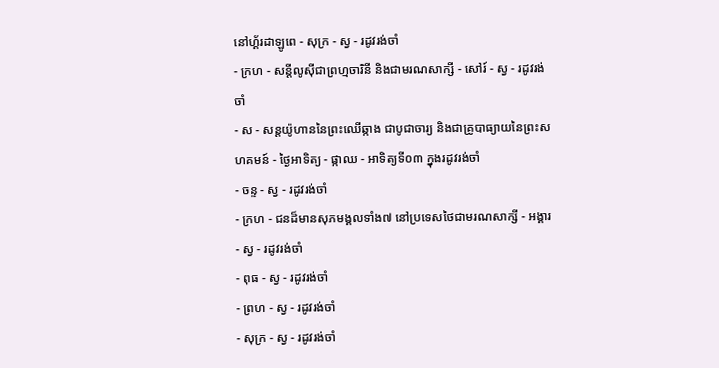នៅហ្គ័រដាឡូពេ - សុក្រ - ស្វ - រដូវរង់ចាំ
- ក្រហ - សន្ដីលូស៊ីជាព្រហ្មចារិនី និងជាមរណសាក្សី - សៅរ៍ - ស្វ - រដូវរង់ចាំ
- ស - សន្ដយ៉ូហាននៃព្រះឈើឆ្កាង ជាបូជាចារ្យ និងជាគ្រូបាធ្យាយនៃព្រះសហគមន៍ - ថ្ងៃអាទិត្យ - ផ្កាឈ - អាទិត្យទី០៣ ក្នុងរដូវរង់ចាំ
- ចន្ទ - ស្វ - រដូវរង់ចាំ
- ក្រហ - ជនដ៏មានសុភមង្គលទាំង៧ នៅប្រទេសថៃជាមរណសាក្សី - អង្គារ - ស្វ - រដូវរង់ចាំ
- ពុធ - ស្វ - រដូវរង់ចាំ
- ព្រហ - ស្វ - រដូវរង់ចាំ
- សុក្រ - ស្វ - រដូវរង់ចាំ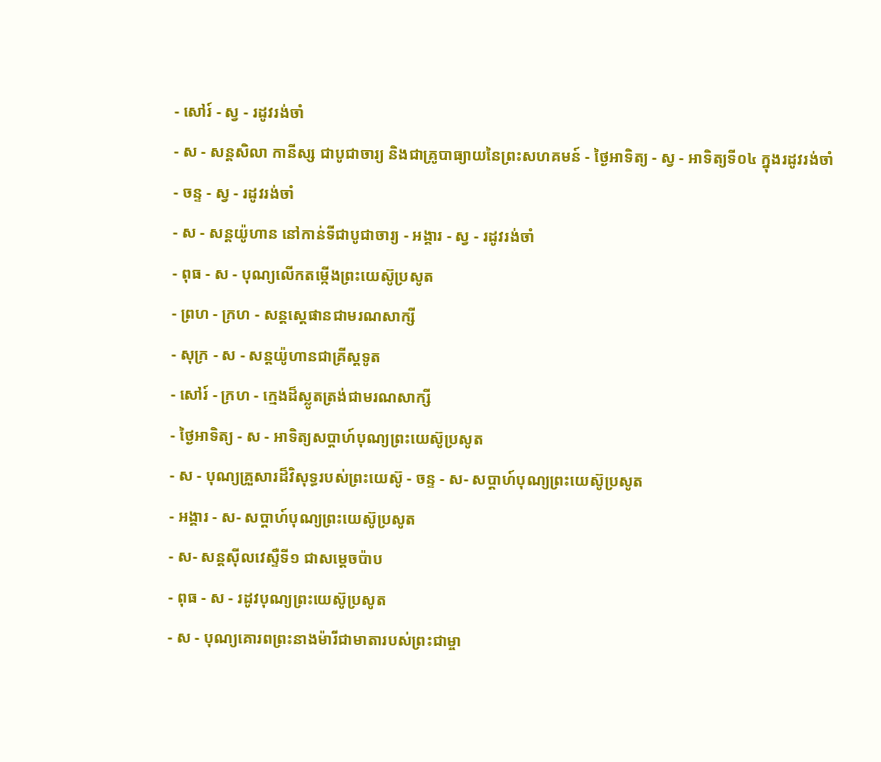- សៅរ៍ - ស្វ - រដូវរង់ចាំ
- ស - សន្ដសិលា កានីស្ស ជាបូជាចារ្យ និងជាគ្រូបាធ្យាយនៃព្រះសហគមន៍ - ថ្ងៃអាទិត្យ - ស្វ - អាទិត្យទី០៤ ក្នុងរដូវរង់ចាំ
- ចន្ទ - ស្វ - រដូវរង់ចាំ
- ស - សន្ដយ៉ូហាន នៅកាន់ទីជាបូជាចារ្យ - អង្គារ - ស្វ - រដូវរង់ចាំ
- ពុធ - ស - បុណ្យលើកតម្កើងព្រះយេស៊ូប្រសូត
- ព្រហ - ក្រហ - សន្តស្តេផានជាមរណសាក្សី
- សុក្រ - ស - សន្តយ៉ូហានជាគ្រីស្តទូត
- សៅរ៍ - ក្រហ - ក្មេងដ៏ស្លូតត្រង់ជាមរណសាក្សី
- ថ្ងៃអាទិត្យ - ស - អាទិត្យសប្ដាហ៍បុណ្យព្រះយេស៊ូប្រសូត
- ស - បុណ្យគ្រួសារដ៏វិសុទ្ធរបស់ព្រះយេស៊ូ - ចន្ទ - ស- សប្ដាហ៍បុណ្យព្រះយេស៊ូប្រសូត
- អង្គារ - ស- សប្ដាហ៍បុណ្យព្រះយេស៊ូប្រសូត
- ស- សន្ដស៊ីលវេស្ទឺទី១ ជាសម្ដេចប៉ាប
- ពុធ - ស - រដូវបុណ្យព្រះយេស៊ូប្រសូត
- ស - បុណ្យគោរពព្រះនាងម៉ារីជាមាតារបស់ព្រះជាម្ចា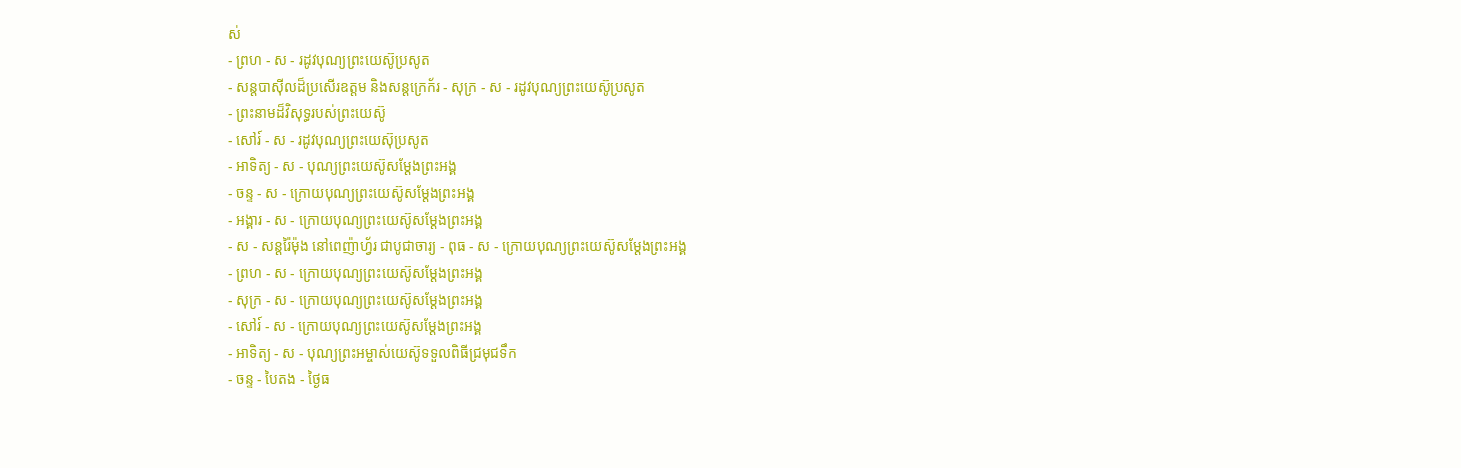ស់
- ព្រហ - ស - រដូវបុណ្យព្រះយេស៊ូប្រសូត
- សន្ដបាស៊ីលដ៏ប្រសើរឧត្ដម និងសន្ដក្រេក័រ - សុក្រ - ស - រដូវបុណ្យព្រះយេស៊ូប្រសូត
- ព្រះនាមដ៏វិសុទ្ធរបស់ព្រះយេស៊ូ
- សៅរ៍ - ស - រដូវបុណ្យព្រះយេស៊ុប្រសូត
- អាទិត្យ - ស - បុណ្យព្រះយេស៊ូសម្ដែងព្រះអង្គ
- ចន្ទ - ស - ក្រោយបុណ្យព្រះយេស៊ូសម្ដែងព្រះអង្គ
- អង្គារ - ស - ក្រោយបុណ្យព្រះយេស៊ូសម្ដែងព្រះអង្គ
- ស - សន្ដរ៉ៃម៉ុង នៅពេញ៉ាហ្វ័រ ជាបូជាចារ្យ - ពុធ - ស - ក្រោយបុណ្យព្រះយេស៊ូសម្ដែងព្រះអង្គ
- ព្រហ - ស - ក្រោយបុណ្យព្រះយេស៊ូសម្ដែងព្រះអង្គ
- សុក្រ - ស - ក្រោយបុណ្យព្រះយេស៊ូសម្ដែងព្រះអង្គ
- សៅរ៍ - ស - ក្រោយបុណ្យព្រះយេស៊ូសម្ដែងព្រះអង្គ
- អាទិត្យ - ស - បុណ្យព្រះអម្ចាស់យេស៊ូទទួលពិធីជ្រមុជទឹក
- ចន្ទ - បៃតង - ថ្ងៃធ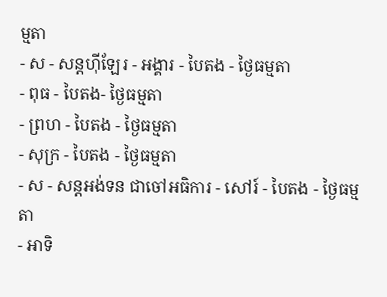ម្មតា
- ស - សន្ដហ៊ីឡែរ - អង្គារ - បៃតង - ថ្ងៃធម្មតា
- ពុធ - បៃតង- ថ្ងៃធម្មតា
- ព្រហ - បៃតង - ថ្ងៃធម្មតា
- សុក្រ - បៃតង - ថ្ងៃធម្មតា
- ស - សន្ដអង់ទន ជាចៅអធិការ - សៅរ៍ - បៃតង - ថ្ងៃធម្មតា
- អាទិ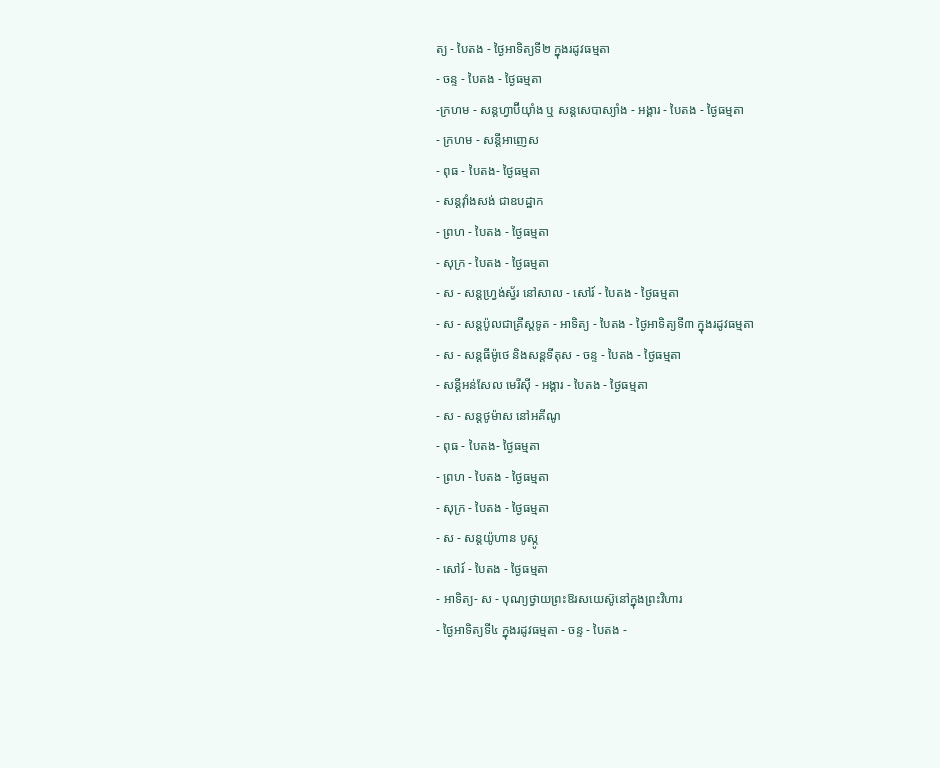ត្យ - បៃតង - ថ្ងៃអាទិត្យទី២ ក្នុងរដូវធម្មតា
- ចន្ទ - បៃតង - ថ្ងៃធម្មតា
-ក្រហម - សន្ដហ្វាប៊ីយ៉ាំង ឬ សន្ដសេបាស្យាំង - អង្គារ - បៃតង - ថ្ងៃធម្មតា
- ក្រហម - សន្ដីអាញេស
- ពុធ - បៃតង- ថ្ងៃធម្មតា
- សន្ដវ៉ាំងសង់ ជាឧបដ្ឋាក
- ព្រហ - បៃតង - ថ្ងៃធម្មតា
- សុក្រ - បៃតង - ថ្ងៃធម្មតា
- ស - សន្ដហ្វ្រង់ស្វ័រ នៅសាល - សៅរ៍ - បៃតង - ថ្ងៃធម្មតា
- ស - សន្ដប៉ូលជាគ្រីស្ដទូត - អាទិត្យ - បៃតង - ថ្ងៃអាទិត្យទី៣ ក្នុងរដូវធម្មតា
- ស - សន្ដធីម៉ូថេ និងសន្ដទីតុស - ចន្ទ - បៃតង - ថ្ងៃធម្មតា
- សន្ដីអន់សែល មេរីស៊ី - អង្គារ - បៃតង - ថ្ងៃធម្មតា
- ស - សន្ដថូម៉ាស នៅអគីណូ
- ពុធ - បៃតង- ថ្ងៃធម្មតា
- ព្រហ - បៃតង - ថ្ងៃធម្មតា
- សុក្រ - បៃតង - ថ្ងៃធម្មតា
- ស - សន្ដយ៉ូហាន បូស្កូ
- សៅរ៍ - បៃតង - ថ្ងៃធម្មតា
- អាទិត្យ- ស - បុណ្យថ្វាយព្រះឱរសយេស៊ូនៅក្នុងព្រះវិហារ
- ថ្ងៃអាទិត្យទី៤ ក្នុងរដូវធម្មតា - ចន្ទ - បៃតង -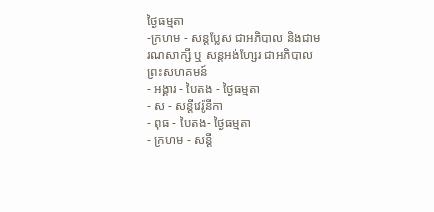ថ្ងៃធម្មតា
-ក្រហម - សន្ដប្លែស ជាអភិបាល និងជាមរណសាក្សី ឬ សន្ដអង់ហ្សែរ ជាអភិបាលព្រះសហគមន៍
- អង្គារ - បៃតង - ថ្ងៃធម្មតា
- ស - សន្ដីវេរ៉ូនីកា
- ពុធ - បៃតង- ថ្ងៃធម្មតា
- ក្រហម - សន្ដី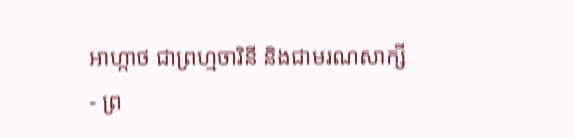អាហ្កាថ ជាព្រហ្មចារិនី និងជាមរណសាក្សី
- ព្រ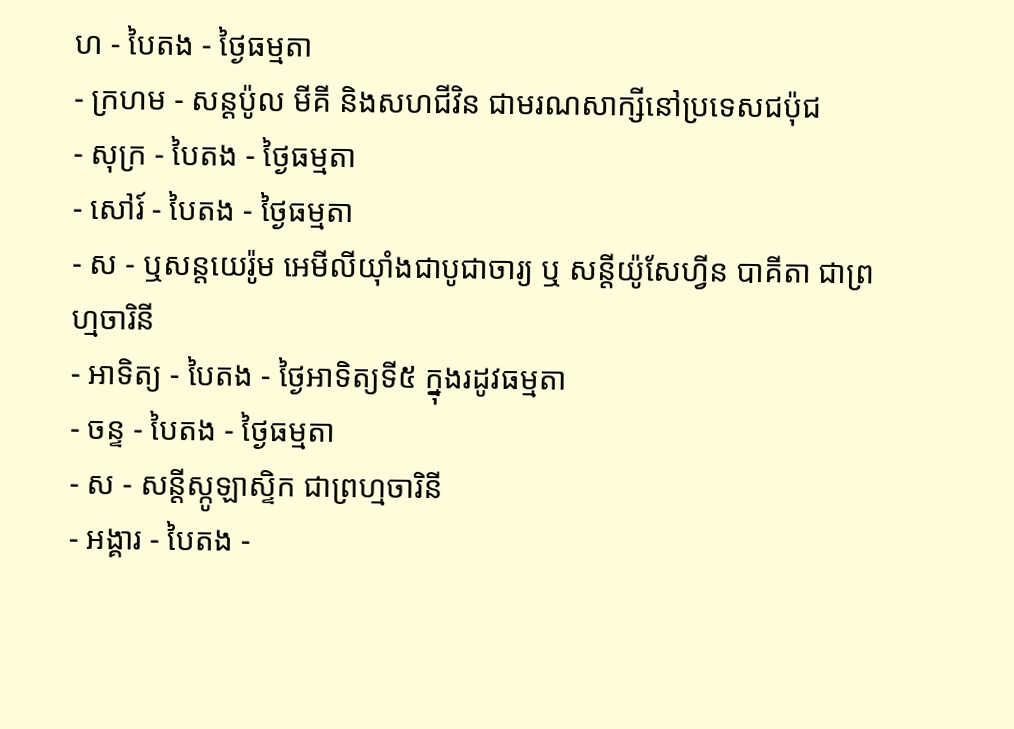ហ - បៃតង - ថ្ងៃធម្មតា
- ក្រហម - សន្ដប៉ូល មីគី និងសហជីវិន ជាមរណសាក្សីនៅប្រទេសជប៉ុជ
- សុក្រ - បៃតង - ថ្ងៃធម្មតា
- សៅរ៍ - បៃតង - ថ្ងៃធម្មតា
- ស - ឬសន្ដយេរ៉ូម អេមីលីយ៉ាំងជាបូជាចារ្យ ឬ សន្ដីយ៉ូសែហ្វីន បាគីតា ជាព្រហ្មចារិនី
- អាទិត្យ - បៃតង - ថ្ងៃអាទិត្យទី៥ ក្នុងរដូវធម្មតា
- ចន្ទ - បៃតង - ថ្ងៃធម្មតា
- ស - សន្ដីស្កូឡាស្ទិក ជាព្រហ្មចារិនី
- អង្គារ - បៃតង -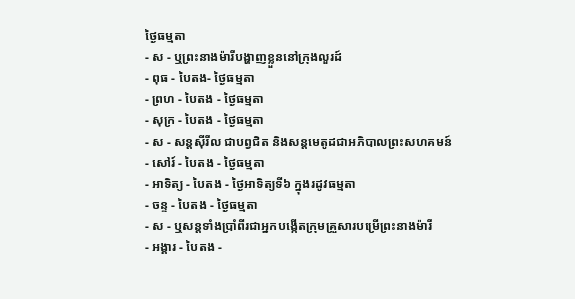ថ្ងៃធម្មតា
- ស - ឬព្រះនាងម៉ារីបង្ហាញខ្លួននៅក្រុងលួរដ៍
- ពុធ - បៃតង- ថ្ងៃធម្មតា
- ព្រហ - បៃតង - ថ្ងៃធម្មតា
- សុក្រ - បៃតង - ថ្ងៃធម្មតា
- ស - សន្ដស៊ីរីល ជាបព្វជិត និងសន្ដមេតូដជាអភិបាលព្រះសហគមន៍
- សៅរ៍ - បៃតង - ថ្ងៃធម្មតា
- អាទិត្យ - បៃតង - ថ្ងៃអាទិត្យទី៦ ក្នុងរដូវធម្មតា
- ចន្ទ - បៃតង - ថ្ងៃធម្មតា
- ស - ឬសន្ដទាំងប្រាំពីរជាអ្នកបង្កើតក្រុមគ្រួសារបម្រើព្រះនាងម៉ារី
- អង្គារ - បៃតង -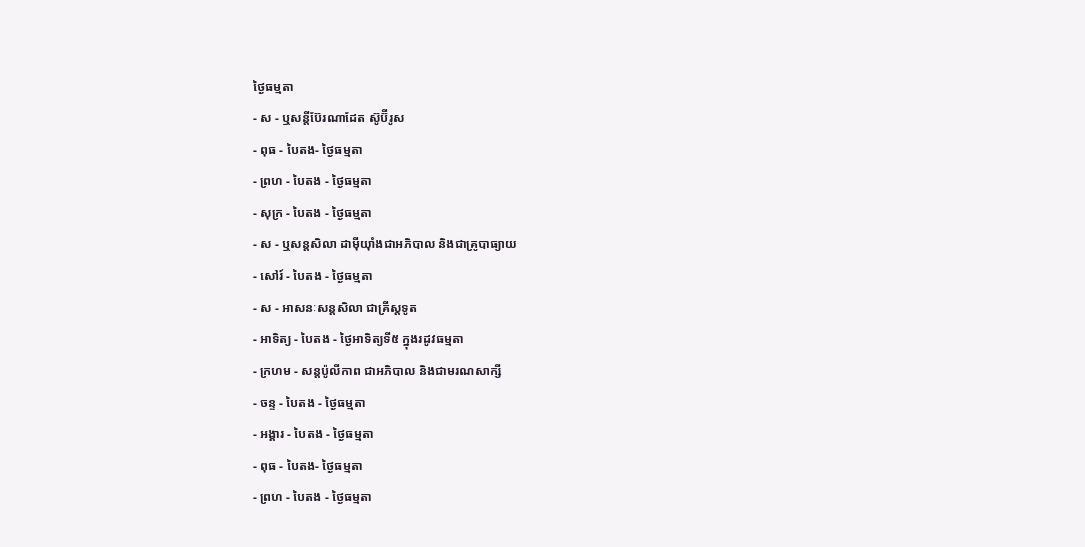ថ្ងៃធម្មតា
- ស - ឬសន្ដីប៊ែរណាដែត ស៊ូប៊ីរូស
- ពុធ - បៃតង- ថ្ងៃធម្មតា
- ព្រហ - បៃតង - ថ្ងៃធម្មតា
- សុក្រ - បៃតង - ថ្ងៃធម្មតា
- ស - ឬសន្ដសិលា ដាម៉ីយ៉ាំងជាអភិបាល និងជាគ្រូបាធ្យាយ
- សៅរ៍ - បៃតង - ថ្ងៃធម្មតា
- ស - អាសនៈសន្ដសិលា ជាគ្រីស្ដទូត
- អាទិត្យ - បៃតង - ថ្ងៃអាទិត្យទី៥ ក្នុងរដូវធម្មតា
- ក្រហម - សន្ដប៉ូលីកាព ជាអភិបាល និងជាមរណសាក្សី
- ចន្ទ - បៃតង - ថ្ងៃធម្មតា
- អង្គារ - បៃតង - ថ្ងៃធម្មតា
- ពុធ - បៃតង- ថ្ងៃធម្មតា
- ព្រហ - បៃតង - ថ្ងៃធម្មតា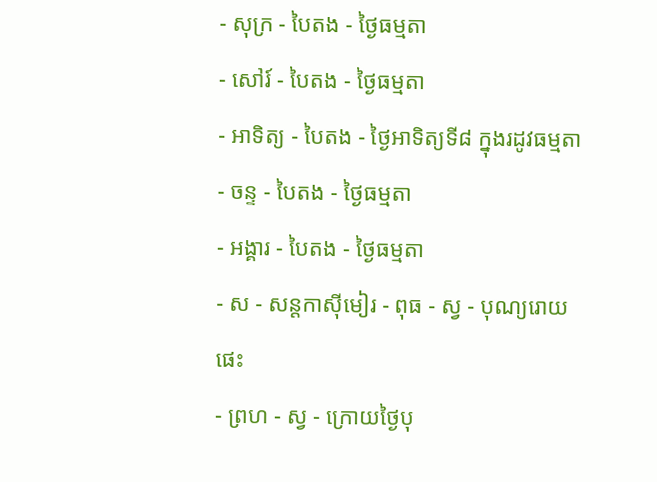- សុក្រ - បៃតង - ថ្ងៃធម្មតា
- សៅរ៍ - បៃតង - ថ្ងៃធម្មតា
- អាទិត្យ - បៃតង - ថ្ងៃអាទិត្យទី៨ ក្នុងរដូវធម្មតា
- ចន្ទ - បៃតង - ថ្ងៃធម្មតា
- អង្គារ - បៃតង - ថ្ងៃធម្មតា
- ស - សន្ដកាស៊ីមៀរ - ពុធ - ស្វ - បុណ្យរោយផេះ
- ព្រហ - ស្វ - ក្រោយថ្ងៃបុ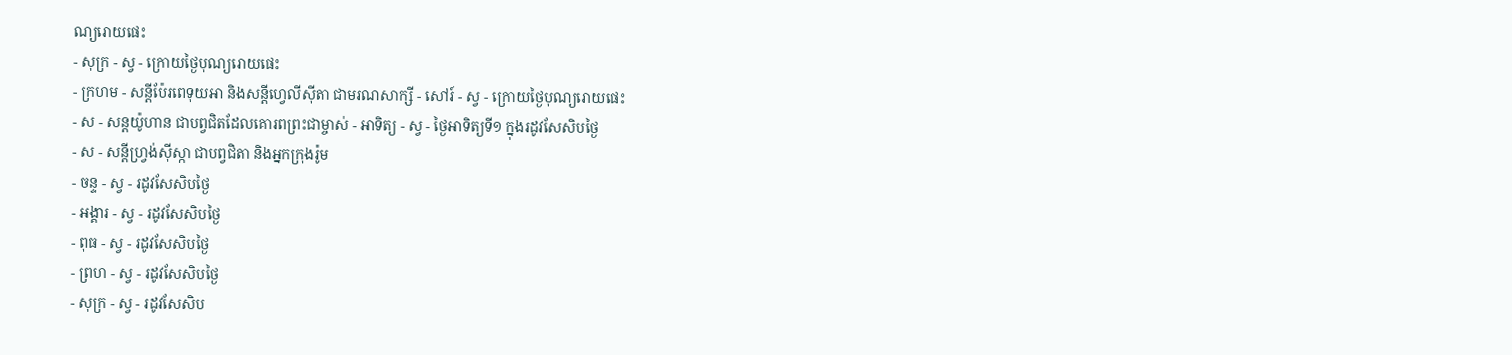ណ្យរោយផេះ
- សុក្រ - ស្វ - ក្រោយថ្ងៃបុណ្យរោយផេះ
- ក្រហម - សន្ដីប៉ែរពេទុយអា និងសន្ដីហ្វេលីស៊ីតា ជាមរណសាក្សី - សៅរ៍ - ស្វ - ក្រោយថ្ងៃបុណ្យរោយផេះ
- ស - សន្ដយ៉ូហាន ជាបព្វជិតដែលគោរពព្រះជាម្ចាស់ - អាទិត្យ - ស្វ - ថ្ងៃអាទិត្យទី១ ក្នុងរដូវសែសិបថ្ងៃ
- ស - សន្ដីហ្វ្រង់ស៊ីស្កា ជាបព្វជិតា និងអ្នកក្រុងរ៉ូម
- ចន្ទ - ស្វ - រដូវសែសិបថ្ងៃ
- អង្គារ - ស្វ - រដូវសែសិបថ្ងៃ
- ពុធ - ស្វ - រដូវសែសិបថ្ងៃ
- ព្រហ - ស្វ - រដូវសែសិបថ្ងៃ
- សុក្រ - ស្វ - រដូវសែសិប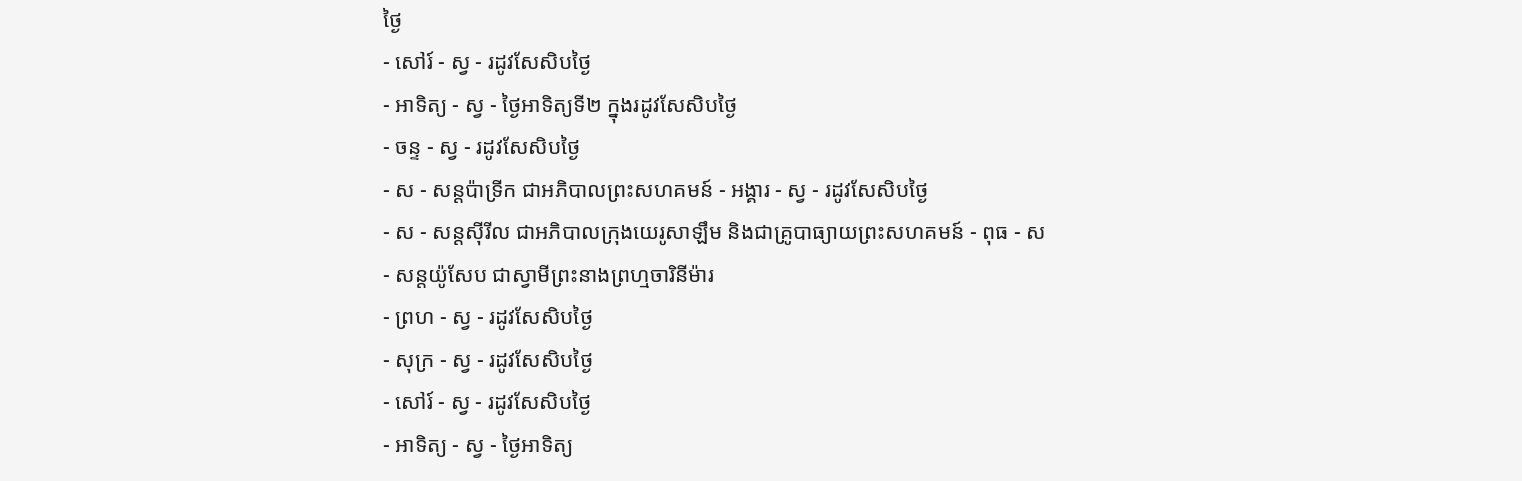ថ្ងៃ
- សៅរ៍ - ស្វ - រដូវសែសិបថ្ងៃ
- អាទិត្យ - ស្វ - ថ្ងៃអាទិត្យទី២ ក្នុងរដូវសែសិបថ្ងៃ
- ចន្ទ - ស្វ - រដូវសែសិបថ្ងៃ
- ស - សន្ដប៉ាទ្រីក ជាអភិបាលព្រះសហគមន៍ - អង្គារ - ស្វ - រដូវសែសិបថ្ងៃ
- ស - សន្ដស៊ីរីល ជាអភិបាលក្រុងយេរូសាឡឹម និងជាគ្រូបាធ្យាយព្រះសហគមន៍ - ពុធ - ស - សន្ដយ៉ូសែប ជាស្វាមីព្រះនាងព្រហ្មចារិនីម៉ារ
- ព្រហ - ស្វ - រដូវសែសិបថ្ងៃ
- សុក្រ - ស្វ - រដូវសែសិបថ្ងៃ
- សៅរ៍ - ស្វ - រដូវសែសិបថ្ងៃ
- អាទិត្យ - ស្វ - ថ្ងៃអាទិត្យ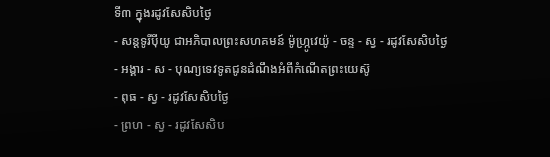ទី៣ ក្នុងរដូវសែសិបថ្ងៃ
- សន្ដទូរីប៉ីយូ ជាអភិបាលព្រះសហគមន៍ ម៉ូហ្ក្រូវេយ៉ូ - ចន្ទ - ស្វ - រដូវសែសិបថ្ងៃ
- អង្គារ - ស - បុណ្យទេវទូតជូនដំណឹងអំពីកំណើតព្រះយេស៊ូ
- ពុធ - ស្វ - រដូវសែសិបថ្ងៃ
- ព្រហ - ស្វ - រដូវសែសិប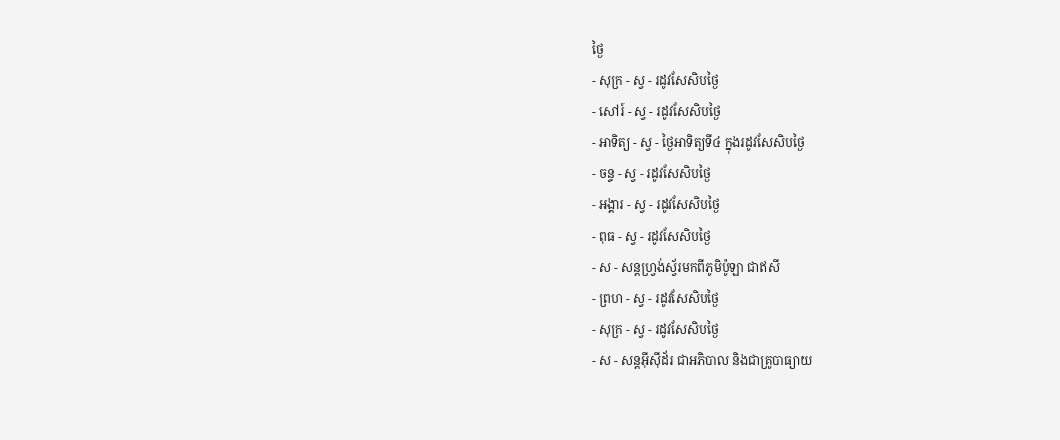ថ្ងៃ
- សុក្រ - ស្វ - រដូវសែសិបថ្ងៃ
- សៅរ៍ - ស្វ - រដូវសែសិបថ្ងៃ
- អាទិត្យ - ស្វ - ថ្ងៃអាទិត្យទី៤ ក្នុងរដូវសែសិបថ្ងៃ
- ចន្ទ - ស្វ - រដូវសែសិបថ្ងៃ
- អង្គារ - ស្វ - រដូវសែសិបថ្ងៃ
- ពុធ - ស្វ - រដូវសែសិបថ្ងៃ
- ស - សន្ដហ្វ្រង់ស្វ័រមកពីភូមិប៉ូឡា ជាឥសី
- ព្រហ - ស្វ - រដូវសែសិបថ្ងៃ
- សុក្រ - ស្វ - រដូវសែសិបថ្ងៃ
- ស - សន្ដអ៊ីស៊ីដ័រ ជាអភិបាល និងជាគ្រូបាធ្យាយ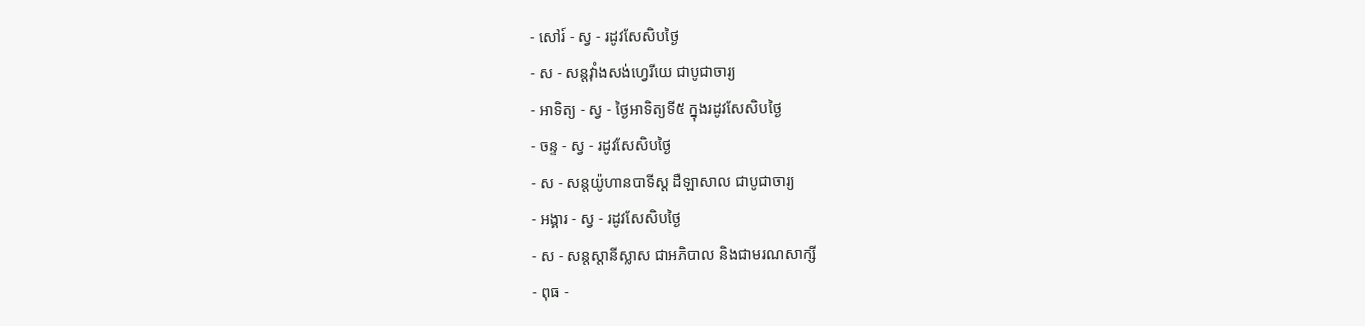- សៅរ៍ - ស្វ - រដូវសែសិបថ្ងៃ
- ស - សន្ដវ៉ាំងសង់ហ្វេរីយេ ជាបូជាចារ្យ
- អាទិត្យ - ស្វ - ថ្ងៃអាទិត្យទី៥ ក្នុងរដូវសែសិបថ្ងៃ
- ចន្ទ - ស្វ - រដូវសែសិបថ្ងៃ
- ស - សន្ដយ៉ូហានបាទីស្ដ ដឺឡាសាល ជាបូជាចារ្យ
- អង្គារ - ស្វ - រដូវសែសិបថ្ងៃ
- ស - សន្ដស្ដានីស្លាស ជាអភិបាល និងជាមរណសាក្សី
- ពុធ -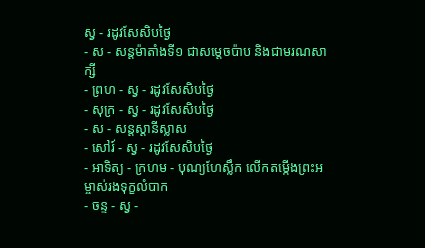ស្វ - រដូវសែសិបថ្ងៃ
- ស - សន្ដម៉ាតាំងទី១ ជាសម្ដេចប៉ាប និងជាមរណសាក្សី
- ព្រហ - ស្វ - រដូវសែសិបថ្ងៃ
- សុក្រ - ស្វ - រដូវសែសិបថ្ងៃ
- ស - សន្ដស្ដានីស្លាស
- សៅរ៍ - ស្វ - រដូវសែសិបថ្ងៃ
- អាទិត្យ - ក្រហម - បុណ្យហែស្លឹក លើកតម្កើងព្រះអម្ចាស់រងទុក្ខលំបាក
- ចន្ទ - ស្វ -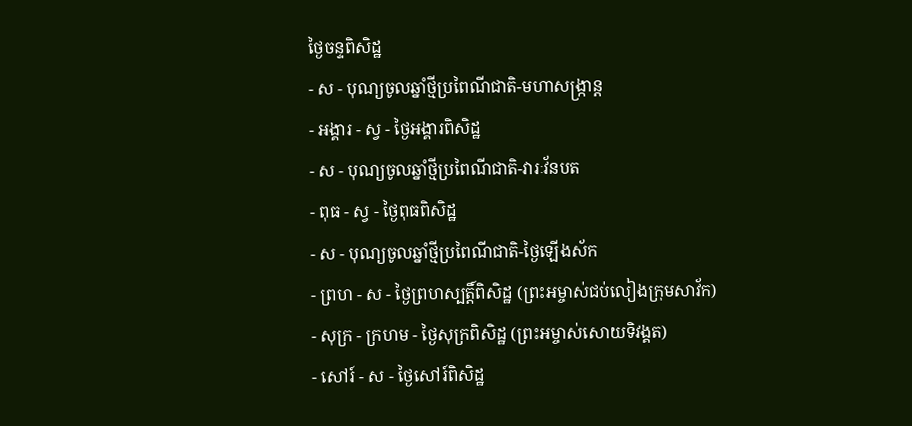ថ្ងៃចន្ទពិសិដ្ឋ
- ស - បុណ្យចូលឆ្នាំថ្មីប្រពៃណីជាតិ-មហាសង្រ្កាន្ដ
- អង្គារ - ស្វ - ថ្ងៃអង្គារពិសិដ្ឋ
- ស - បុណ្យចូលឆ្នាំថ្មីប្រពៃណីជាតិ-វារៈវ័នបត
- ពុធ - ស្វ - ថ្ងៃពុធពិសិដ្ឋ
- ស - បុណ្យចូលឆ្នាំថ្មីប្រពៃណីជាតិ-ថ្ងៃឡើងស័ក
- ព្រហ - ស - ថ្ងៃព្រហស្បត្ដិ៍ពិសិដ្ឋ (ព្រះអម្ចាស់ជប់លៀងក្រុមសាវ័ក)
- សុក្រ - ក្រហម - ថ្ងៃសុក្រពិសិដ្ឋ (ព្រះអម្ចាស់សោយទិវង្គត)
- សៅរ៍ - ស - ថ្ងៃសៅរ៍ពិសិដ្ឋ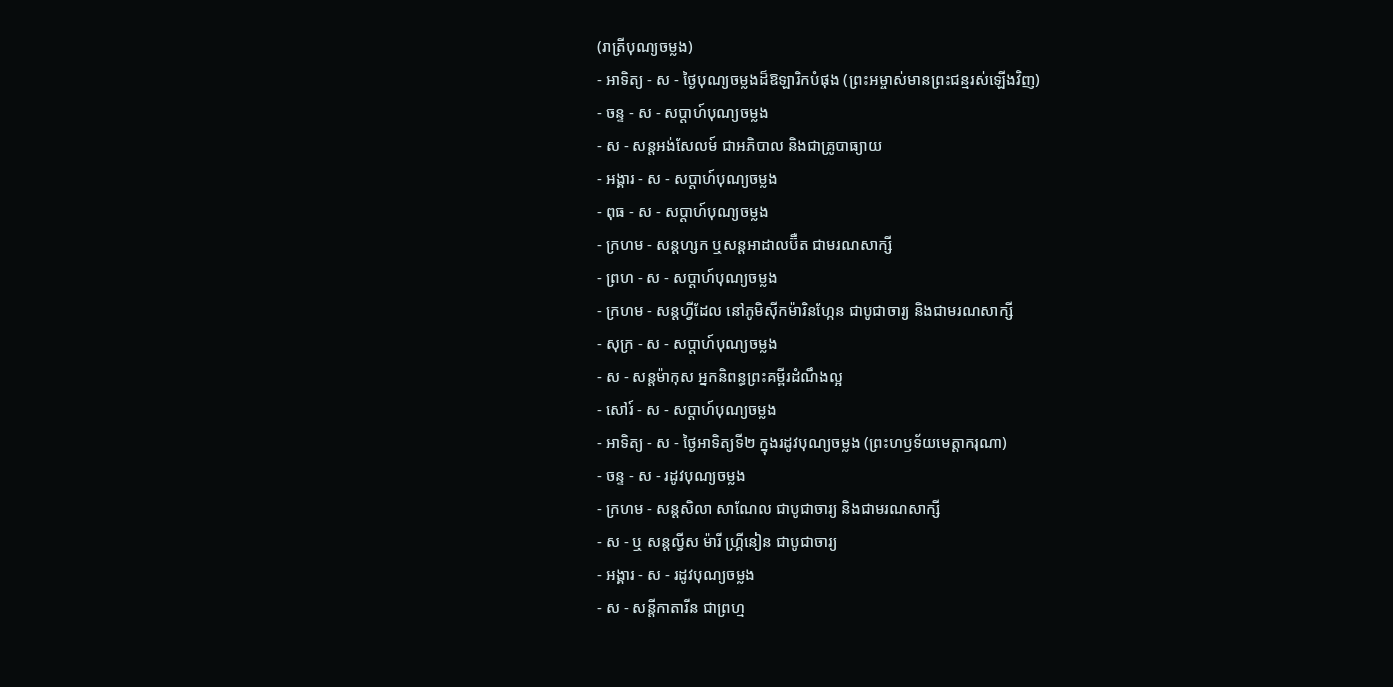(រាត្រីបុណ្យចម្លង)
- អាទិត្យ - ស - ថ្ងៃបុណ្យចម្លងដ៏ឱឡារិកបំផុង (ព្រះអម្ចាស់មានព្រះជន្មរស់ឡើងវិញ)
- ចន្ទ - ស - សប្ដាហ៍បុណ្យចម្លង
- ស - សន្ដអង់សែលម៍ ជាអភិបាល និងជាគ្រូបាធ្យាយ
- អង្គារ - ស - សប្ដាហ៍បុណ្យចម្លង
- ពុធ - ស - សប្ដាហ៍បុណ្យចម្លង
- ក្រហម - សន្ដហ្សក ឬសន្ដអាដាលប៊ឺត ជាមរណសាក្សី
- ព្រហ - ស - សប្ដាហ៍បុណ្យចម្លង
- ក្រហម - សន្ដហ្វីដែល នៅភូមិស៊ីកម៉ារិនហ្កែន ជាបូជាចារ្យ និងជាមរណសាក្សី
- សុក្រ - ស - សប្ដាហ៍បុណ្យចម្លង
- ស - សន្ដម៉ាកុស អ្នកនិពន្ធព្រះគម្ពីរដំណឹងល្អ
- សៅរ៍ - ស - សប្ដាហ៍បុណ្យចម្លង
- អាទិត្យ - ស - ថ្ងៃអាទិត្យទី២ ក្នុងរដូវបុណ្យចម្លង (ព្រះហឫទ័យមេត្ដាករុណា)
- ចន្ទ - ស - រដូវបុណ្យចម្លង
- ក្រហម - សន្ដសិលា សាណែល ជាបូជាចារ្យ និងជាមរណសាក្សី
- ស - ឬ សន្ដល្វីស ម៉ារី ហ្គ្រីនៀន ជាបូជាចារ្យ
- អង្គារ - ស - រដូវបុណ្យចម្លង
- ស - សន្ដីកាតារីន ជាព្រហ្ម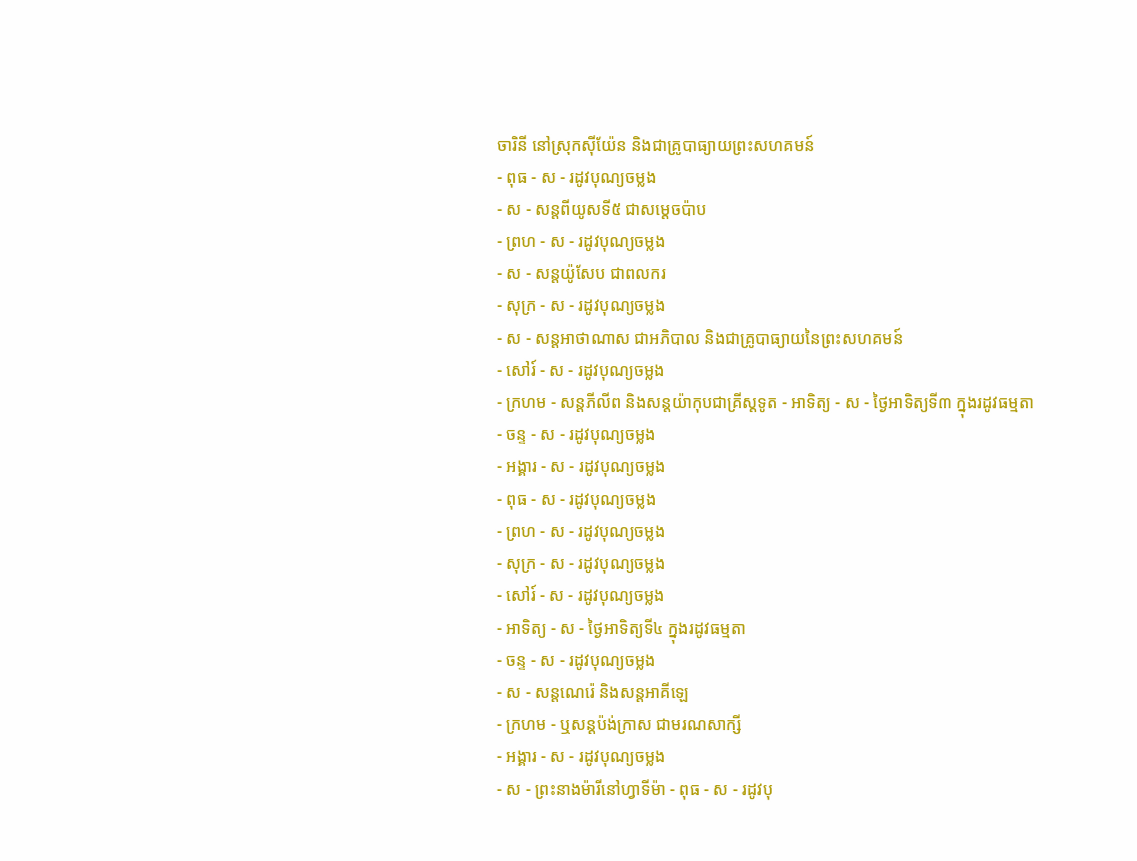ចារិនី នៅស្រុកស៊ីយ៉ែន និងជាគ្រូបាធ្យាយព្រះសហគមន៍
- ពុធ - ស - រដូវបុណ្យចម្លង
- ស - សន្ដពីយូសទី៥ ជាសម្ដេចប៉ាប
- ព្រហ - ស - រដូវបុណ្យចម្លង
- ស - សន្ដយ៉ូសែប ជាពលករ
- សុក្រ - ស - រដូវបុណ្យចម្លង
- ស - សន្ដអាថាណាស ជាអភិបាល និងជាគ្រូបាធ្យាយនៃព្រះសហគមន៍
- សៅរ៍ - ស - រដូវបុណ្យចម្លង
- ក្រហម - សន្ដភីលីព និងសន្ដយ៉ាកុបជាគ្រីស្ដទូត - អាទិត្យ - ស - ថ្ងៃអាទិត្យទី៣ ក្នុងរដូវធម្មតា
- ចន្ទ - ស - រដូវបុណ្យចម្លង
- អង្គារ - ស - រដូវបុណ្យចម្លង
- ពុធ - ស - រដូវបុណ្យចម្លង
- ព្រហ - ស - រដូវបុណ្យចម្លង
- សុក្រ - ស - រដូវបុណ្យចម្លង
- សៅរ៍ - ស - រដូវបុណ្យចម្លង
- អាទិត្យ - ស - ថ្ងៃអាទិត្យទី៤ ក្នុងរដូវធម្មតា
- ចន្ទ - ស - រដូវបុណ្យចម្លង
- ស - សន្ដណេរ៉េ និងសន្ដអាគីឡេ
- ក្រហម - ឬសន្ដប៉ង់ក្រាស ជាមរណសាក្សី
- អង្គារ - ស - រដូវបុណ្យចម្លង
- ស - ព្រះនាងម៉ារីនៅហ្វាទីម៉ា - ពុធ - ស - រដូវបុ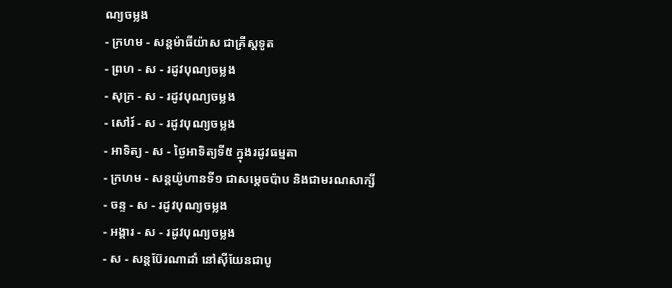ណ្យចម្លង
- ក្រហម - សន្ដម៉ាធីយ៉ាស ជាគ្រីស្ដទូត
- ព្រហ - ស - រដូវបុណ្យចម្លង
- សុក្រ - ស - រដូវបុណ្យចម្លង
- សៅរ៍ - ស - រដូវបុណ្យចម្លង
- អាទិត្យ - ស - ថ្ងៃអាទិត្យទី៥ ក្នុងរដូវធម្មតា
- ក្រហម - សន្ដយ៉ូហានទី១ ជាសម្ដេចប៉ាប និងជាមរណសាក្សី
- ចន្ទ - ស - រដូវបុណ្យចម្លង
- អង្គារ - ស - រដូវបុណ្យចម្លង
- ស - សន្ដប៊ែរណាដាំ នៅស៊ីយែនជាបូ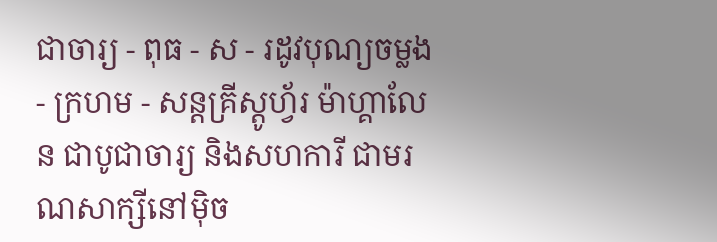ជាចារ្យ - ពុធ - ស - រដូវបុណ្យចម្លង
- ក្រហម - សន្ដគ្រីស្ដូហ្វ័រ ម៉ាហ្គាលែន ជាបូជាចារ្យ និងសហការី ជាមរណសាក្សីនៅម៉ិច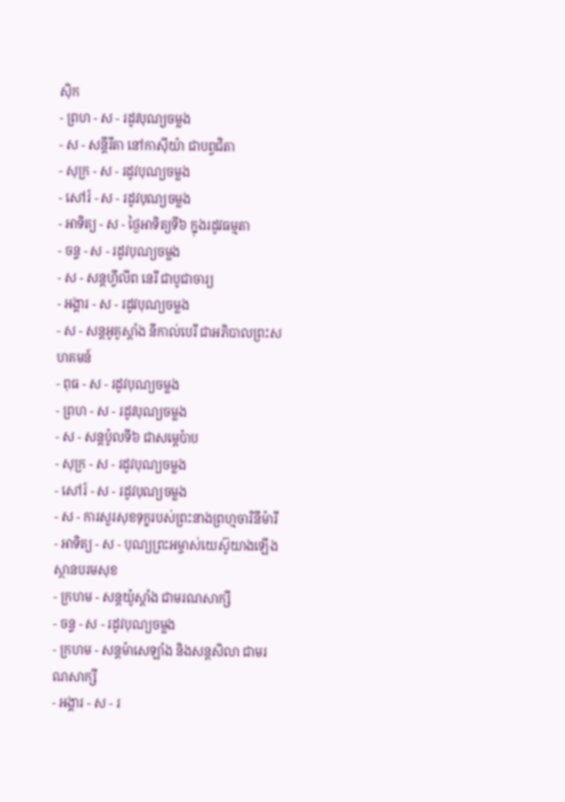ស៊ិក
- ព្រហ - ស - រដូវបុណ្យចម្លង
- ស - សន្ដីរីតា នៅកាស៊ីយ៉ា ជាបព្វជិតា
- សុក្រ - ស - រដូវបុណ្យចម្លង
- សៅរ៍ - ស - រដូវបុណ្យចម្លង
- អាទិត្យ - ស - ថ្ងៃអាទិត្យទី៦ ក្នុងរដូវធម្មតា
- ចន្ទ - ស - រដូវបុណ្យចម្លង
- ស - សន្ដហ្វីលីព នេរី ជាបូជាចារ្យ
- អង្គារ - ស - រដូវបុណ្យចម្លង
- ស - សន្ដអូគូស្ដាំង នីកាល់បេរី ជាអភិបាលព្រះសហគមន៍
- ពុធ - ស - រដូវបុណ្យចម្លង
- ព្រហ - ស - រដូវបុណ្យចម្លង
- ស - សន្ដប៉ូលទី៦ ជាសម្ដេប៉ាប
- សុក្រ - ស - រដូវបុណ្យចម្លង
- សៅរ៍ - ស - រដូវបុណ្យចម្លង
- ស - ការសួរសុខទុក្ខរបស់ព្រះនាងព្រហ្មចារិនីម៉ារី
- អាទិត្យ - ស - បុណ្យព្រះអម្ចាស់យេស៊ូយាងឡើងស្ថានបរមសុខ
- ក្រហម - សន្ដយ៉ូស្ដាំង ជាមរណសាក្សី
- ចន្ទ - ស - រដូវបុណ្យចម្លង
- ក្រហម - សន្ដម៉ាសេឡាំង និងសន្ដសិលា ជាមរណសាក្សី
- អង្គារ - ស - រ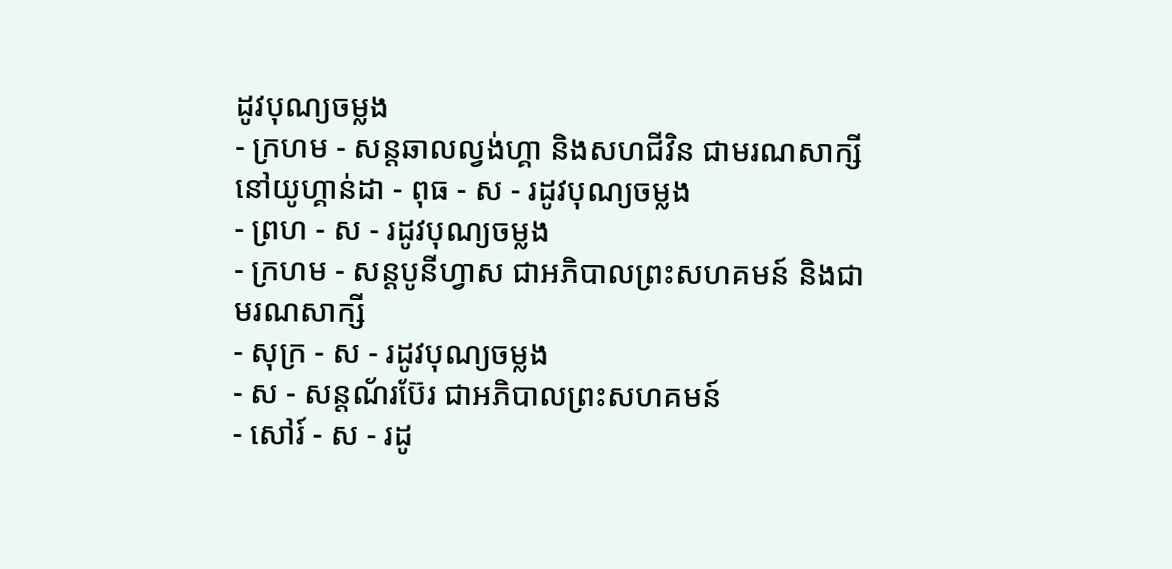ដូវបុណ្យចម្លង
- ក្រហម - សន្ដឆាលល្វង់ហ្គា និងសហជីវិន ជាមរណសាក្សីនៅយូហ្គាន់ដា - ពុធ - ស - រដូវបុណ្យចម្លង
- ព្រហ - ស - រដូវបុណ្យចម្លង
- ក្រហម - សន្ដបូនីហ្វាស ជាអភិបាលព្រះសហគមន៍ និងជាមរណសាក្សី
- សុក្រ - ស - រដូវបុណ្យចម្លង
- ស - សន្ដណ័រប៊ែរ ជាអភិបាលព្រះសហគមន៍
- សៅរ៍ - ស - រដូ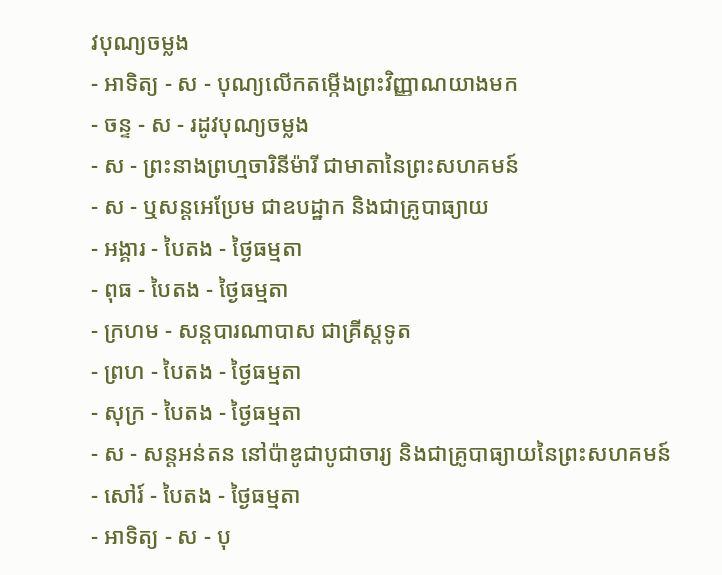វបុណ្យចម្លង
- អាទិត្យ - ស - បុណ្យលើកតម្កើងព្រះវិញ្ញាណយាងមក
- ចន្ទ - ស - រដូវបុណ្យចម្លង
- ស - ព្រះនាងព្រហ្មចារិនីម៉ារី ជាមាតានៃព្រះសហគមន៍
- ស - ឬសន្ដអេប្រែម ជាឧបដ្ឋាក និងជាគ្រូបាធ្យាយ
- អង្គារ - បៃតង - ថ្ងៃធម្មតា
- ពុធ - បៃតង - ថ្ងៃធម្មតា
- ក្រហម - សន្ដបារណាបាស ជាគ្រីស្ដទូត
- ព្រហ - បៃតង - ថ្ងៃធម្មតា
- សុក្រ - បៃតង - ថ្ងៃធម្មតា
- ស - សន្ដអន់តន នៅប៉ាឌូជាបូជាចារ្យ និងជាគ្រូបាធ្យាយនៃព្រះសហគមន៍
- សៅរ៍ - បៃតង - ថ្ងៃធម្មតា
- អាទិត្យ - ស - បុ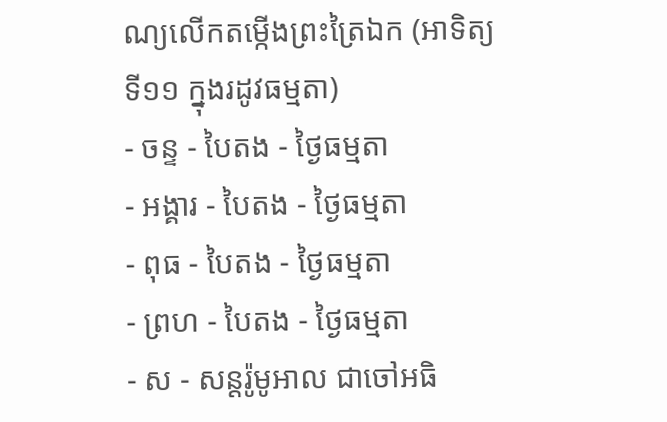ណ្យលើកតម្កើងព្រះត្រៃឯក (អាទិត្យទី១១ ក្នុងរដូវធម្មតា)
- ចន្ទ - បៃតង - ថ្ងៃធម្មតា
- អង្គារ - បៃតង - ថ្ងៃធម្មតា
- ពុធ - បៃតង - ថ្ងៃធម្មតា
- ព្រហ - បៃតង - ថ្ងៃធម្មតា
- ស - សន្ដរ៉ូមូអាល ជាចៅអធិ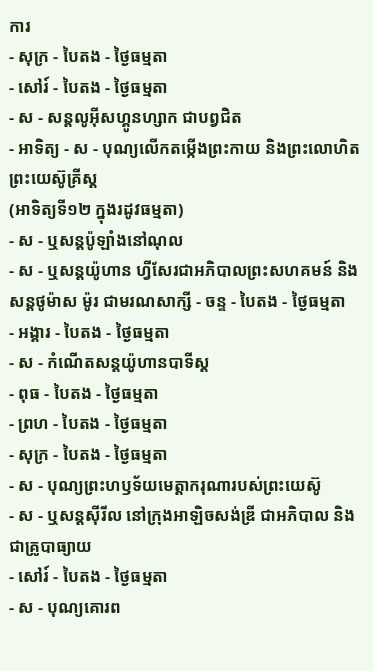ការ
- សុក្រ - បៃតង - ថ្ងៃធម្មតា
- សៅរ៍ - បៃតង - ថ្ងៃធម្មតា
- ស - សន្ដលូអ៊ីសហ្គូនហ្សាក ជាបព្វជិត
- អាទិត្យ - ស - បុណ្យលើកតម្កើងព្រះកាយ និងព្រះលោហិតព្រះយេស៊ូគ្រីស្ដ
(អាទិត្យទី១២ ក្នុងរដូវធម្មតា)
- ស - ឬសន្ដប៉ូឡាំងនៅណុល
- ស - ឬសន្ដយ៉ូហាន ហ្វីសែរជាអភិបាលព្រះសហគមន៍ និងសន្ដថូម៉ាស ម៉ូរ ជាមរណសាក្សី - ចន្ទ - បៃតង - ថ្ងៃធម្មតា
- អង្គារ - បៃតង - ថ្ងៃធម្មតា
- ស - កំណើតសន្ដយ៉ូហានបាទីស្ដ
- ពុធ - បៃតង - ថ្ងៃធម្មតា
- ព្រហ - បៃតង - ថ្ងៃធម្មតា
- សុក្រ - បៃតង - ថ្ងៃធម្មតា
- ស - បុណ្យព្រះហឫទ័យមេត្ដាករុណារបស់ព្រះយេស៊ូ
- ស - ឬសន្ដស៊ីរីល នៅក្រុងអាឡិចសង់ឌ្រី ជាអភិបាល និងជាគ្រូបាធ្យាយ
- សៅរ៍ - បៃតង - ថ្ងៃធម្មតា
- ស - បុណ្យគោរព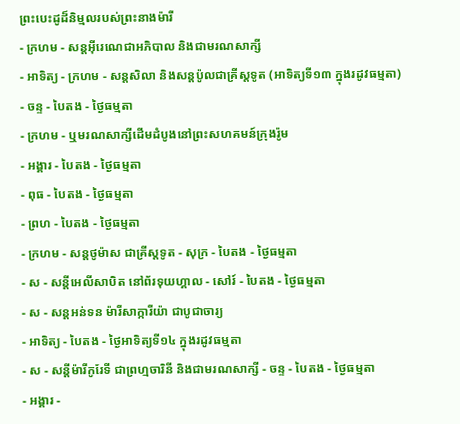ព្រះបេះដូដ៏និម្មលរបស់ព្រះនាងម៉ារី
- ក្រហម - សន្ដអ៊ីរេណេជាអភិបាល និងជាមរណសាក្សី
- អាទិត្យ - ក្រហម - សន្ដសិលា និងសន្ដប៉ូលជាគ្រីស្ដទូត (អាទិត្យទី១៣ ក្នុងរដូវធម្មតា)
- ចន្ទ - បៃតង - ថ្ងៃធម្មតា
- ក្រហម - ឬមរណសាក្សីដើមដំបូងនៅព្រះសហគមន៍ក្រុងរ៉ូម
- អង្គារ - បៃតង - ថ្ងៃធម្មតា
- ពុធ - បៃតង - ថ្ងៃធម្មតា
- ព្រហ - បៃតង - ថ្ងៃធម្មតា
- ក្រហម - សន្ដថូម៉ាស ជាគ្រីស្ដទូត - សុក្រ - បៃតង - ថ្ងៃធម្មតា
- ស - សន្ដីអេលីសាបិត នៅព័រទុយហ្គាល - សៅរ៍ - បៃតង - ថ្ងៃធម្មតា
- ស - សន្ដអន់ទន ម៉ារីសាក្ការីយ៉ា ជាបូជាចារ្យ
- អាទិត្យ - បៃតង - ថ្ងៃអាទិត្យទី១៤ ក្នុងរដូវធម្មតា
- ស - សន្ដីម៉ារីកូរែទី ជាព្រហ្មចារិនី និងជាមរណសាក្សី - ចន្ទ - បៃតង - ថ្ងៃធម្មតា
- អង្គារ -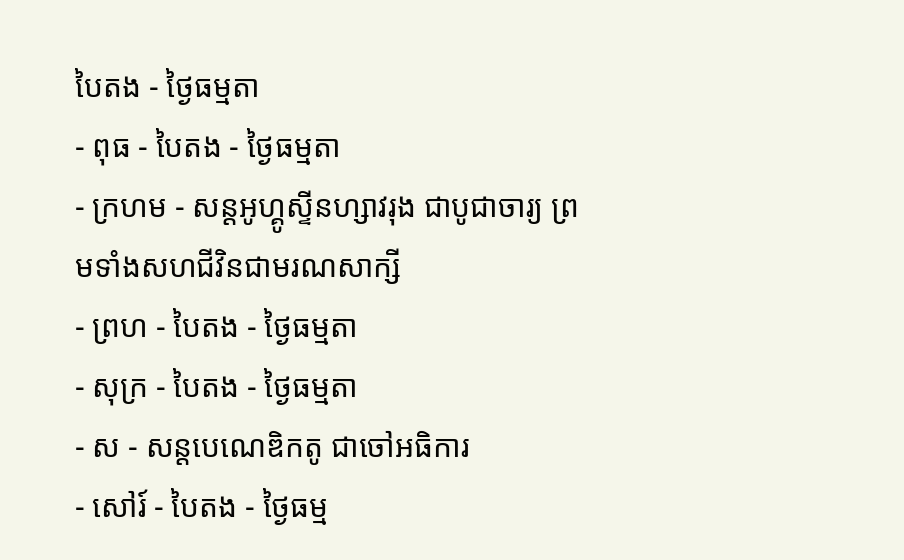បៃតង - ថ្ងៃធម្មតា
- ពុធ - បៃតង - ថ្ងៃធម្មតា
- ក្រហម - សន្ដអូហ្គូស្ទីនហ្សាវរុង ជាបូជាចារ្យ ព្រមទាំងសហជីវិនជាមរណសាក្សី
- ព្រហ - បៃតង - ថ្ងៃធម្មតា
- សុក្រ - បៃតង - ថ្ងៃធម្មតា
- ស - សន្ដបេណេឌិកតូ ជាចៅអធិការ
- សៅរ៍ - បៃតង - ថ្ងៃធម្ម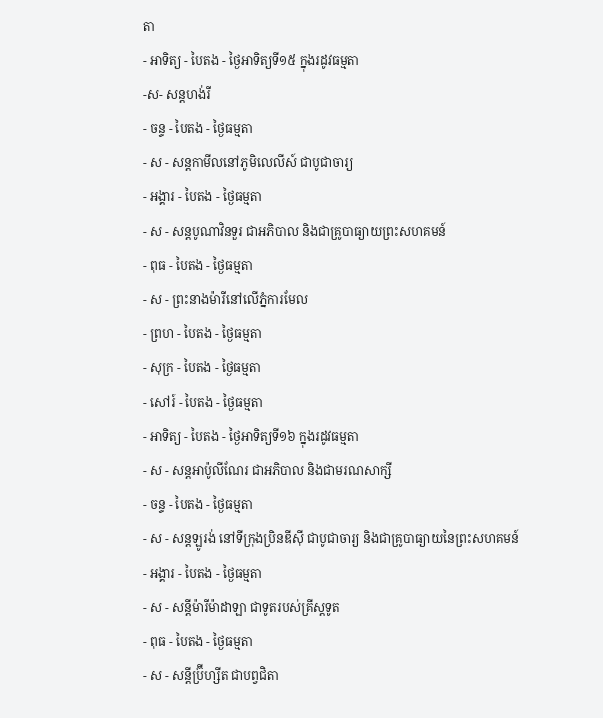តា
- អាទិត្យ - បៃតង - ថ្ងៃអាទិត្យទី១៥ ក្នុងរដូវធម្មតា
-ស- សន្ដហង់រី
- ចន្ទ - បៃតង - ថ្ងៃធម្មតា
- ស - សន្ដកាមីលនៅភូមិលេលីស៍ ជាបូជាចារ្យ
- អង្គារ - បៃតង - ថ្ងៃធម្មតា
- ស - សន្ដបូណាវិនទួរ ជាអភិបាល និងជាគ្រូបាធ្យាយព្រះសហគមន៍
- ពុធ - បៃតង - ថ្ងៃធម្មតា
- ស - ព្រះនាងម៉ារីនៅលើភ្នំការមែល
- ព្រហ - បៃតង - ថ្ងៃធម្មតា
- សុក្រ - បៃតង - ថ្ងៃធម្មតា
- សៅរ៍ - បៃតង - ថ្ងៃធម្មតា
- អាទិត្យ - បៃតង - ថ្ងៃអាទិត្យទី១៦ ក្នុងរដូវធម្មតា
- ស - សន្ដអាប៉ូលីណែរ ជាអភិបាល និងជាមរណសាក្សី
- ចន្ទ - បៃតង - ថ្ងៃធម្មតា
- ស - សន្ដឡូរង់ នៅទីក្រុងប្រិនឌីស៊ី ជាបូជាចារ្យ និងជាគ្រូបាធ្យាយនៃព្រះសហគមន៍
- អង្គារ - បៃតង - ថ្ងៃធម្មតា
- ស - សន្ដីម៉ារីម៉ាដាឡា ជាទូតរបស់គ្រីស្ដទូត
- ពុធ - បៃតង - ថ្ងៃធម្មតា
- ស - សន្ដីប្រ៊ីហ្សីត ជាបព្វជិតា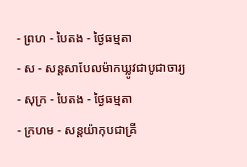- ព្រហ - បៃតង - ថ្ងៃធម្មតា
- ស - សន្ដសាបែលម៉ាកឃ្លូវជាបូជាចារ្យ
- សុក្រ - បៃតង - ថ្ងៃធម្មតា
- ក្រហម - សន្ដយ៉ាកុបជាគ្រី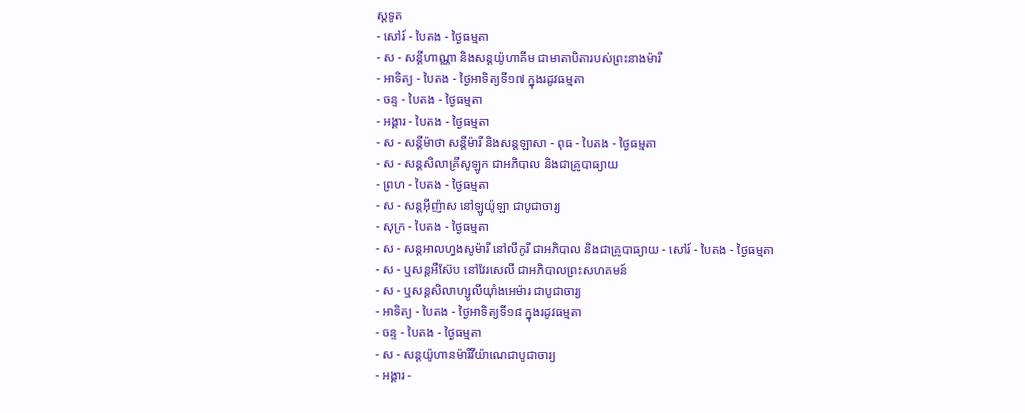ស្ដទូត
- សៅរ៍ - បៃតង - ថ្ងៃធម្មតា
- ស - សន្ដីហាណ្ណា និងសន្ដយ៉ូហាគីម ជាមាតាបិតារបស់ព្រះនាងម៉ារី
- អាទិត្យ - បៃតង - ថ្ងៃអាទិត្យទី១៧ ក្នុងរដូវធម្មតា
- ចន្ទ - បៃតង - ថ្ងៃធម្មតា
- អង្គារ - បៃតង - ថ្ងៃធម្មតា
- ស - សន្ដីម៉ាថា សន្ដីម៉ារី និងសន្ដឡាសា - ពុធ - បៃតង - ថ្ងៃធម្មតា
- ស - សន្ដសិលាគ្រីសូឡូក ជាអភិបាល និងជាគ្រូបាធ្យាយ
- ព្រហ - បៃតង - ថ្ងៃធម្មតា
- ស - សន្ដអ៊ីញ៉ាស នៅឡូយ៉ូឡា ជាបូជាចារ្យ
- សុក្រ - បៃតង - ថ្ងៃធម្មតា
- ស - សន្ដអាលហ្វងសូម៉ារី នៅលីកូរី ជាអភិបាល និងជាគ្រូបាធ្យាយ - សៅរ៍ - បៃតង - ថ្ងៃធម្មតា
- ស - ឬសន្ដអឺស៊ែប នៅវែរសេលី ជាអភិបាលព្រះសហគមន៍
- ស - ឬសន្ដសិលាហ្សូលីយ៉ាំងអេម៉ារ ជាបូជាចារ្យ
- អាទិត្យ - បៃតង - ថ្ងៃអាទិត្យទី១៨ ក្នុងរដូវធម្មតា
- ចន្ទ - បៃតង - ថ្ងៃធម្មតា
- ស - សន្ដយ៉ូហានម៉ារីវីយ៉ាណេជាបូជាចារ្យ
- អង្គារ -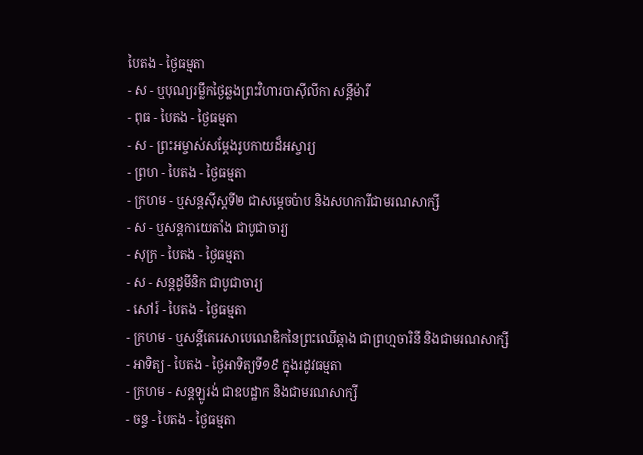បៃតង - ថ្ងៃធម្មតា
- ស - ឬបុណ្យរម្លឹកថ្ងៃឆ្លងព្រះវិហារបាស៊ីលីកា សន្ដីម៉ារី
- ពុធ - បៃតង - ថ្ងៃធម្មតា
- ស - ព្រះអម្ចាស់សម្ដែងរូបកាយដ៏អស្ចារ្យ
- ព្រហ - បៃតង - ថ្ងៃធម្មតា
- ក្រហម - ឬសន្ដស៊ីស្ដទី២ ជាសម្ដេចប៉ាប និងសហការីជាមរណសាក្សី
- ស - ឬសន្ដកាយេតាំង ជាបូជាចារ្យ
- សុក្រ - បៃតង - ថ្ងៃធម្មតា
- ស - សន្ដដូមីនិក ជាបូជាចារ្យ
- សៅរ៍ - បៃតង - ថ្ងៃធម្មតា
- ក្រហម - ឬសន្ដីតេរេសាបេណេឌិកនៃព្រះឈើឆ្កាង ជាព្រហ្មចារិនី និងជាមរណសាក្សី
- អាទិត្យ - បៃតង - ថ្ងៃអាទិត្យទី១៩ ក្នុងរដូវធម្មតា
- ក្រហម - សន្ដឡូរង់ ជាឧបដ្ឋាក និងជាមរណសាក្សី
- ចន្ទ - បៃតង - ថ្ងៃធម្មតា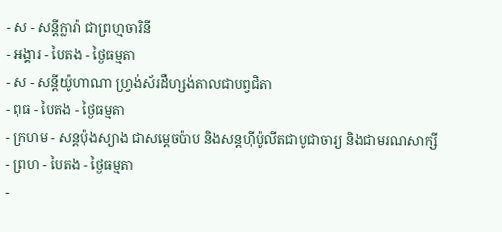- ស - សន្ដីក្លារ៉ា ជាព្រហ្មចារិនី
- អង្គារ - បៃតង - ថ្ងៃធម្មតា
- ស - សន្ដីយ៉ូហាណា ហ្វ្រង់ស័រដឺហ្សង់តាលជាបព្វជិតា
- ពុធ - បៃតង - ថ្ងៃធម្មតា
- ក្រហម - សន្ដប៉ុងស្យាង ជាសម្ដេចប៉ាប និងសន្ដហ៊ីប៉ូលីតជាបូជាចារ្យ និងជាមរណសាក្សី
- ព្រហ - បៃតង - ថ្ងៃធម្មតា
-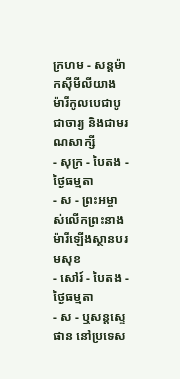ក្រហម - សន្ដម៉ាកស៊ីមីលីយាង ម៉ារីកូលបេជាបូជាចារ្យ និងជាមរណសាក្សី
- សុក្រ - បៃតង - ថ្ងៃធម្មតា
- ស - ព្រះអម្ចាស់លើកព្រះនាងម៉ារីឡើងស្ថានបរមសុខ
- សៅរ៍ - បៃតង - ថ្ងៃធម្មតា
- ស - ឬសន្ដស្ទេផាន នៅប្រទេស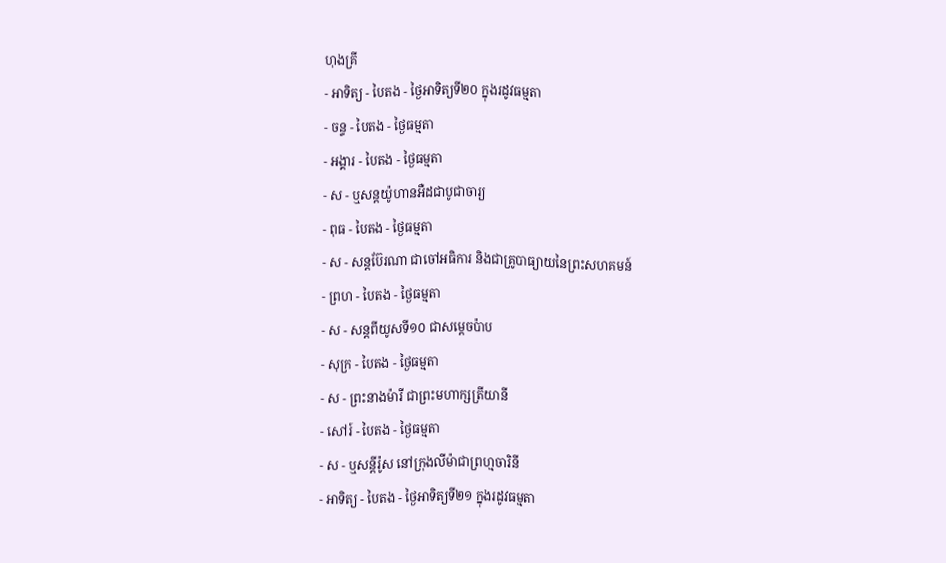ហុងគ្រី
- អាទិត្យ - បៃតង - ថ្ងៃអាទិត្យទី២០ ក្នុងរដូវធម្មតា
- ចន្ទ - បៃតង - ថ្ងៃធម្មតា
- អង្គារ - បៃតង - ថ្ងៃធម្មតា
- ស - ឬសន្ដយ៉ូហានអឺដជាបូជាចារ្យ
- ពុធ - បៃតង - ថ្ងៃធម្មតា
- ស - សន្ដប៊ែរណា ជាចៅអធិការ និងជាគ្រូបាធ្យាយនៃព្រះសហគមន៍
- ព្រហ - បៃតង - ថ្ងៃធម្មតា
- ស - សន្ដពីយូសទី១០ ជាសម្ដេចប៉ាប
- សុក្រ - បៃតង - ថ្ងៃធម្មតា
- ស - ព្រះនាងម៉ារី ជាព្រះមហាក្សត្រីយានី
- សៅរ៍ - បៃតង - ថ្ងៃធម្មតា
- ស - ឬសន្ដីរ៉ូស នៅក្រុងលីម៉ាជាព្រហ្មចារិនី
- អាទិត្យ - បៃតង - ថ្ងៃអាទិត្យទី២១ ក្នុងរដូវធម្មតា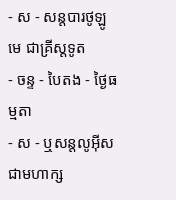- ស - សន្ដបារថូឡូមេ ជាគ្រីស្ដទូត
- ចន្ទ - បៃតង - ថ្ងៃធម្មតា
- ស - ឬសន្ដលូអ៊ីស ជាមហាក្ស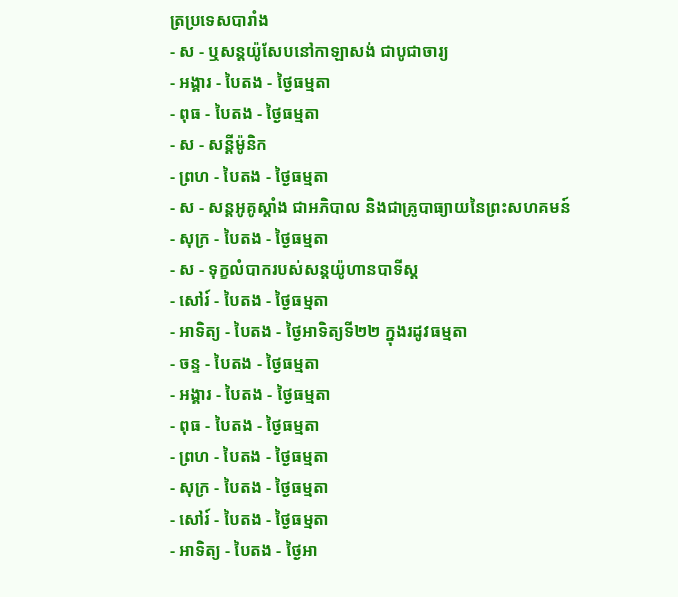ត្រប្រទេសបារាំង
- ស - ឬសន្ដយ៉ូសែបនៅកាឡាសង់ ជាបូជាចារ្យ
- អង្គារ - បៃតង - ថ្ងៃធម្មតា
- ពុធ - បៃតង - ថ្ងៃធម្មតា
- ស - សន្ដីម៉ូនិក
- ព្រហ - បៃតង - ថ្ងៃធម្មតា
- ស - សន្ដអូគូស្ដាំង ជាអភិបាល និងជាគ្រូបាធ្យាយនៃព្រះសហគមន៍
- សុក្រ - បៃតង - ថ្ងៃធម្មតា
- ស - ទុក្ខលំបាករបស់សន្ដយ៉ូហានបាទីស្ដ
- សៅរ៍ - បៃតង - ថ្ងៃធម្មតា
- អាទិត្យ - បៃតង - ថ្ងៃអាទិត្យទី២២ ក្នុងរដូវធម្មតា
- ចន្ទ - បៃតង - ថ្ងៃធម្មតា
- អង្គារ - បៃតង - ថ្ងៃធម្មតា
- ពុធ - បៃតង - ថ្ងៃធម្មតា
- ព្រហ - បៃតង - ថ្ងៃធម្មតា
- សុក្រ - បៃតង - ថ្ងៃធម្មតា
- សៅរ៍ - បៃតង - ថ្ងៃធម្មតា
- អាទិត្យ - បៃតង - ថ្ងៃអា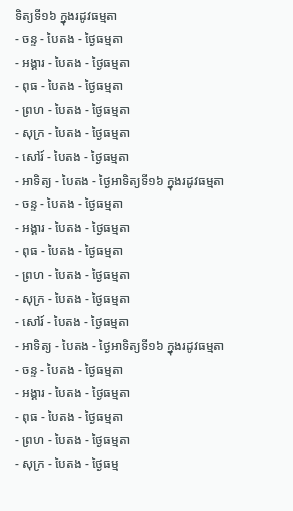ទិត្យទី១៦ ក្នុងរដូវធម្មតា
- ចន្ទ - បៃតង - ថ្ងៃធម្មតា
- អង្គារ - បៃតង - ថ្ងៃធម្មតា
- ពុធ - បៃតង - ថ្ងៃធម្មតា
- ព្រហ - បៃតង - ថ្ងៃធម្មតា
- សុក្រ - បៃតង - ថ្ងៃធម្មតា
- សៅរ៍ - បៃតង - ថ្ងៃធម្មតា
- អាទិត្យ - បៃតង - ថ្ងៃអាទិត្យទី១៦ ក្នុងរដូវធម្មតា
- ចន្ទ - បៃតង - ថ្ងៃធម្មតា
- អង្គារ - បៃតង - ថ្ងៃធម្មតា
- ពុធ - បៃតង - ថ្ងៃធម្មតា
- ព្រហ - បៃតង - ថ្ងៃធម្មតា
- សុក្រ - បៃតង - ថ្ងៃធម្មតា
- សៅរ៍ - បៃតង - ថ្ងៃធម្មតា
- អាទិត្យ - បៃតង - ថ្ងៃអាទិត្យទី១៦ ក្នុងរដូវធម្មតា
- ចន្ទ - បៃតង - ថ្ងៃធម្មតា
- អង្គារ - បៃតង - ថ្ងៃធម្មតា
- ពុធ - បៃតង - ថ្ងៃធម្មតា
- ព្រហ - បៃតង - ថ្ងៃធម្មតា
- សុក្រ - បៃតង - ថ្ងៃធម្ម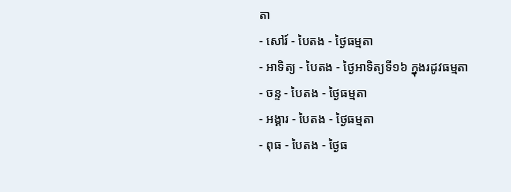តា
- សៅរ៍ - បៃតង - ថ្ងៃធម្មតា
- អាទិត្យ - បៃតង - ថ្ងៃអាទិត្យទី១៦ ក្នុងរដូវធម្មតា
- ចន្ទ - បៃតង - ថ្ងៃធម្មតា
- អង្គារ - បៃតង - ថ្ងៃធម្មតា
- ពុធ - បៃតង - ថ្ងៃធ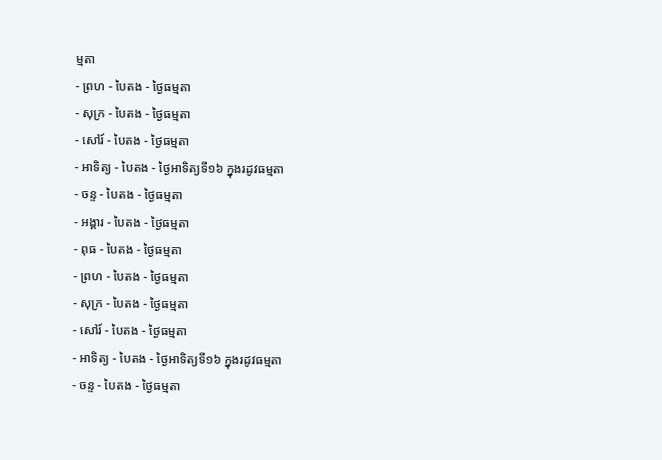ម្មតា
- ព្រហ - បៃតង - ថ្ងៃធម្មតា
- សុក្រ - បៃតង - ថ្ងៃធម្មតា
- សៅរ៍ - បៃតង - ថ្ងៃធម្មតា
- អាទិត្យ - បៃតង - ថ្ងៃអាទិត្យទី១៦ ក្នុងរដូវធម្មតា
- ចន្ទ - បៃតង - ថ្ងៃធម្មតា
- អង្គារ - បៃតង - ថ្ងៃធម្មតា
- ពុធ - បៃតង - ថ្ងៃធម្មតា
- ព្រហ - បៃតង - ថ្ងៃធម្មតា
- សុក្រ - បៃតង - ថ្ងៃធម្មតា
- សៅរ៍ - បៃតង - ថ្ងៃធម្មតា
- អាទិត្យ - បៃតង - ថ្ងៃអាទិត្យទី១៦ ក្នុងរដូវធម្មតា
- ចន្ទ - បៃតង - ថ្ងៃធម្មតា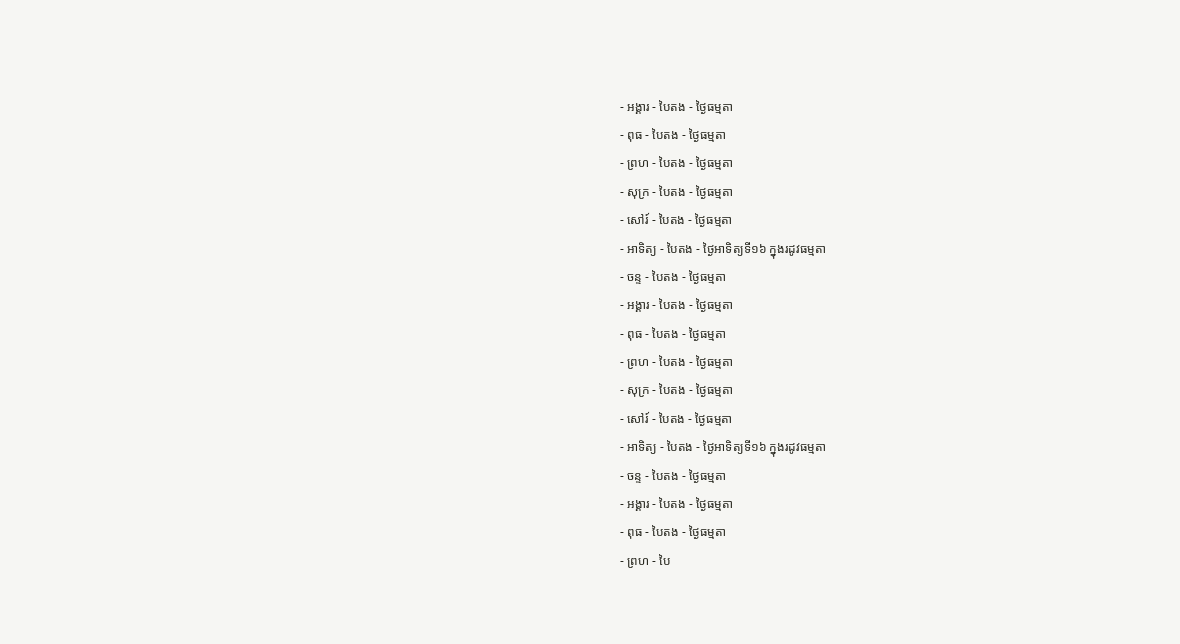- អង្គារ - បៃតង - ថ្ងៃធម្មតា
- ពុធ - បៃតង - ថ្ងៃធម្មតា
- ព្រហ - បៃតង - ថ្ងៃធម្មតា
- សុក្រ - បៃតង - ថ្ងៃធម្មតា
- សៅរ៍ - បៃតង - ថ្ងៃធម្មតា
- អាទិត្យ - បៃតង - ថ្ងៃអាទិត្យទី១៦ ក្នុងរដូវធម្មតា
- ចន្ទ - បៃតង - ថ្ងៃធម្មតា
- អង្គារ - បៃតង - ថ្ងៃធម្មតា
- ពុធ - បៃតង - ថ្ងៃធម្មតា
- ព្រហ - បៃតង - ថ្ងៃធម្មតា
- សុក្រ - បៃតង - ថ្ងៃធម្មតា
- សៅរ៍ - បៃតង - ថ្ងៃធម្មតា
- អាទិត្យ - បៃតង - ថ្ងៃអាទិត្យទី១៦ ក្នុងរដូវធម្មតា
- ចន្ទ - បៃតង - ថ្ងៃធម្មតា
- អង្គារ - បៃតង - ថ្ងៃធម្មតា
- ពុធ - បៃតង - ថ្ងៃធម្មតា
- ព្រហ - បៃ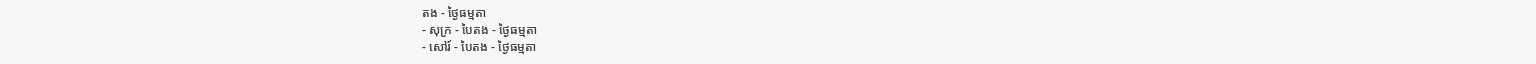តង - ថ្ងៃធម្មតា
- សុក្រ - បៃតង - ថ្ងៃធម្មតា
- សៅរ៍ - បៃតង - ថ្ងៃធម្មតា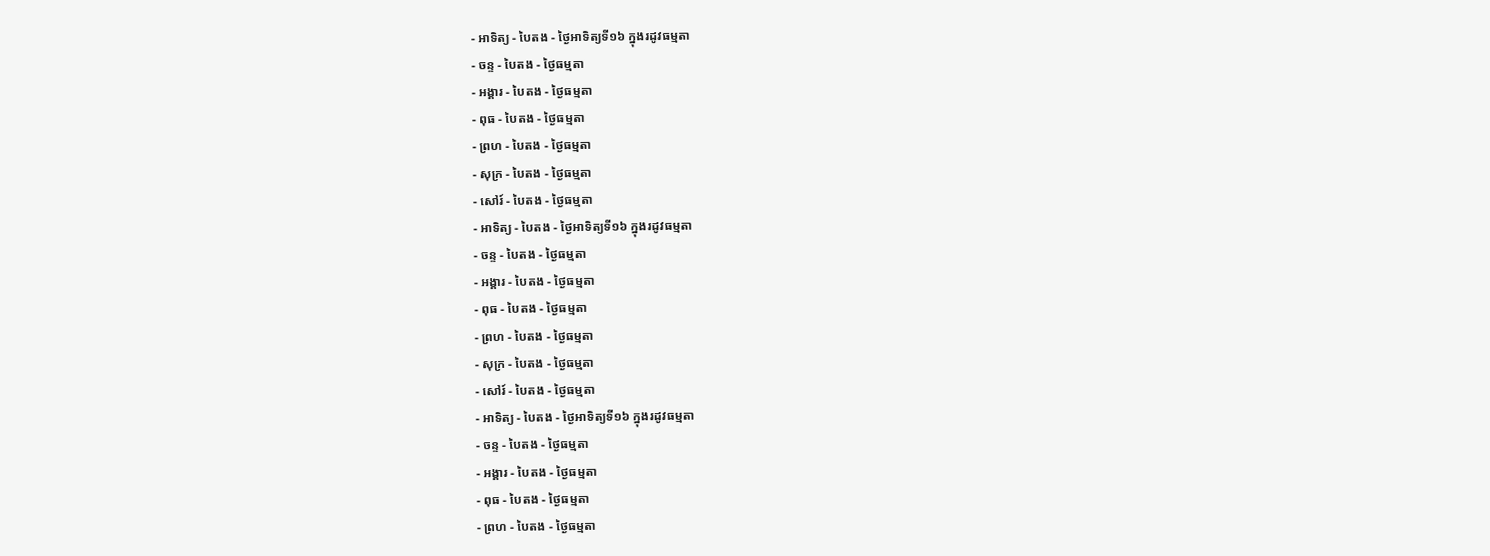- អាទិត្យ - បៃតង - ថ្ងៃអាទិត្យទី១៦ ក្នុងរដូវធម្មតា
- ចន្ទ - បៃតង - ថ្ងៃធម្មតា
- អង្គារ - បៃតង - ថ្ងៃធម្មតា
- ពុធ - បៃតង - ថ្ងៃធម្មតា
- ព្រហ - បៃតង - ថ្ងៃធម្មតា
- សុក្រ - បៃតង - ថ្ងៃធម្មតា
- សៅរ៍ - បៃតង - ថ្ងៃធម្មតា
- អាទិត្យ - បៃតង - ថ្ងៃអាទិត្យទី១៦ ក្នុងរដូវធម្មតា
- ចន្ទ - បៃតង - ថ្ងៃធម្មតា
- អង្គារ - បៃតង - ថ្ងៃធម្មតា
- ពុធ - បៃតង - ថ្ងៃធម្មតា
- ព្រហ - បៃតង - ថ្ងៃធម្មតា
- សុក្រ - បៃតង - ថ្ងៃធម្មតា
- សៅរ៍ - បៃតង - ថ្ងៃធម្មតា
- អាទិត្យ - បៃតង - ថ្ងៃអាទិត្យទី១៦ ក្នុងរដូវធម្មតា
- ចន្ទ - បៃតង - ថ្ងៃធម្មតា
- អង្គារ - បៃតង - ថ្ងៃធម្មតា
- ពុធ - បៃតង - ថ្ងៃធម្មតា
- ព្រហ - បៃតង - ថ្ងៃធម្មតា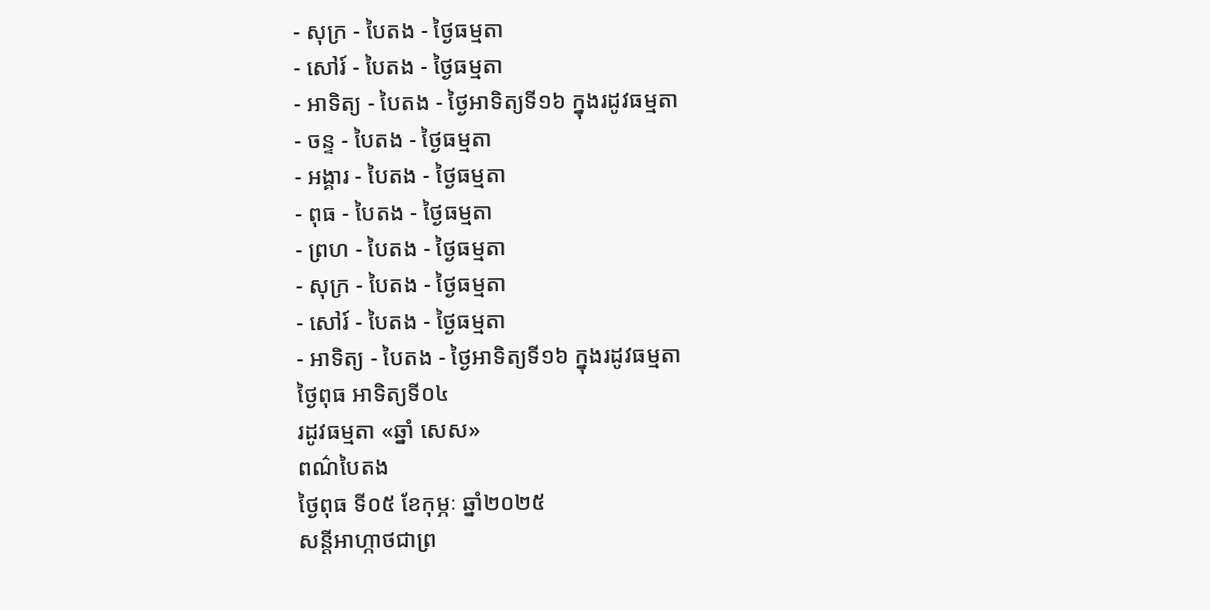- សុក្រ - បៃតង - ថ្ងៃធម្មតា
- សៅរ៍ - បៃតង - ថ្ងៃធម្មតា
- អាទិត្យ - បៃតង - ថ្ងៃអាទិត្យទី១៦ ក្នុងរដូវធម្មតា
- ចន្ទ - បៃតង - ថ្ងៃធម្មតា
- អង្គារ - បៃតង - ថ្ងៃធម្មតា
- ពុធ - បៃតង - ថ្ងៃធម្មតា
- ព្រហ - បៃតង - ថ្ងៃធម្មតា
- សុក្រ - បៃតង - ថ្ងៃធម្មតា
- សៅរ៍ - បៃតង - ថ្ងៃធម្មតា
- អាទិត្យ - បៃតង - ថ្ងៃអាទិត្យទី១៦ ក្នុងរដូវធម្មតា
ថ្ងៃពុធ អាទិត្យទី០៤
រដូវធម្មតា «ឆ្នាំ សេស»
ពណ៌បៃតង
ថ្ងៃពុធ ទី០៥ ខែកុម្ភៈ ឆ្នាំ២០២៥
សន្តីអាហ្កាថជាព្រ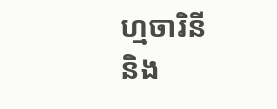ហ្មចារិនី
និង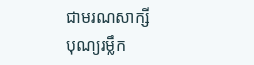ជាមរណសាក្សី
បុណ្យរម្លឹក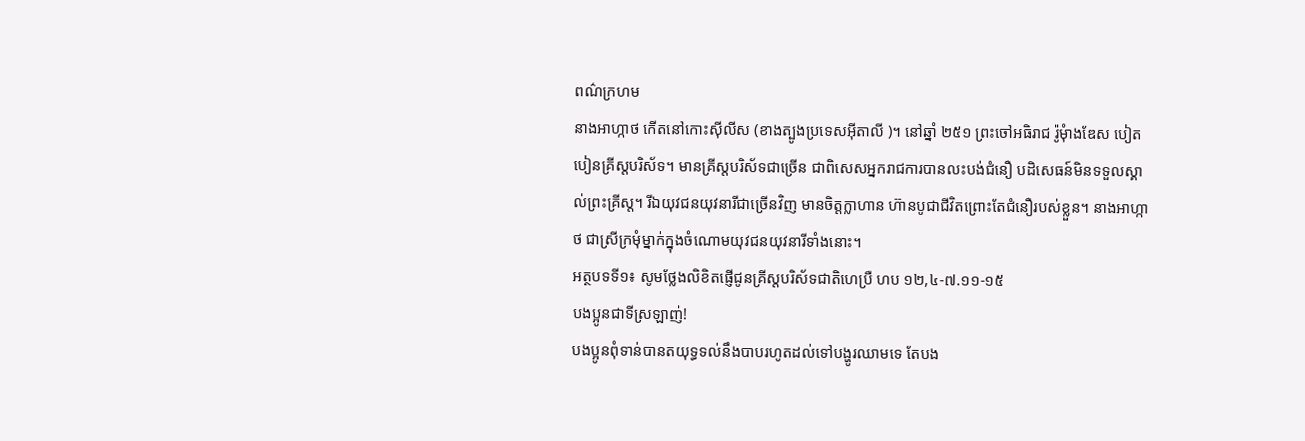ពណ៌ក្រហម
នាងអាហ្កាថ កើតនៅកោះស៊ីលីស (ខាងត្បូងប្រទេសអ៊ីតាលី )។ នៅឆ្នាំ ២៥១ ព្រះចៅអធិរាជ រ៉ូមុំាងឌែស បៀតបៀនគ្រីស្តបរិស័ទ។ មានគ្រីស្តបរិស័ទជាច្រើន ជាពិសេសអ្នករាជការបានលះបង់ជំនឿ បដិសេធន៍មិនទទួលស្គាល់ព្រះគ្រីស្ត។ រីឯយុវជនយុវនារីជាច្រើនវិញ មានចិត្តក្លាហាន ហ៊ានបូជាជីវិតព្រោះតែជំនឿរបស់ខ្លួន។ នាងអាហ្កាថ ជាស្រីក្រមុំម្នាក់ក្នុងចំណោមយុវជនយុវនារីទាំងនោះ។
អត្ថបទទី១៖ សូមថ្លែងលិខិតផ្ញើជូនគ្រីស្តបរិស័ទជាតិហេប្រឺ ហប ១២,៤-៧.១១-១៥
បងប្អូនជាទីស្រឡាញ់!
បងប្អូនពុំទាន់បានតយុទ្ធទល់នឹងបាបរហូតដល់ទៅបង្ហូរឈាមទេ តែបង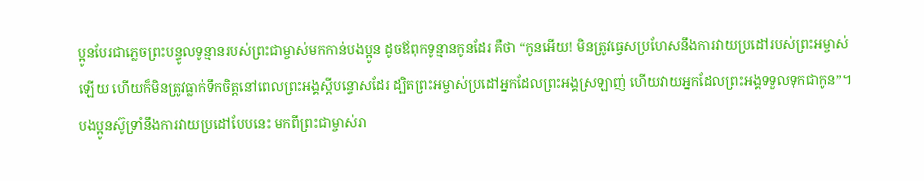ប្អូនបែរជាភ្លេចព្រះបន្ទូលទូន្មានរបស់ព្រះជាម្ចាស់មកកាន់បងប្អូន ដូចឪពុកទូន្មានកូនដែរ គឺថា “កូនអើយ! មិនត្រូវធ្វេសប្រហែសនឹងការវាយប្រដៅរបស់ព្រះអម្ចាស់ឡើយ ហើយក៏មិនត្រូវធ្លាក់ទឹកចិត្តនៅពេលព្រះអង្គស្តីបន្ទោសដែរ ដ្បិតព្រះអម្ចាស់ប្រដៅអ្នកដែលព្រះអង្គស្រឡាញ់ ហើយវាយអ្នកដែលព្រះអង្គទទួលទុកជាកូន”។ បងប្អូនស៊ូទ្រាំនឹងការវាយប្រដៅបែបនេះ មកពីព្រះជាម្ចាស់រា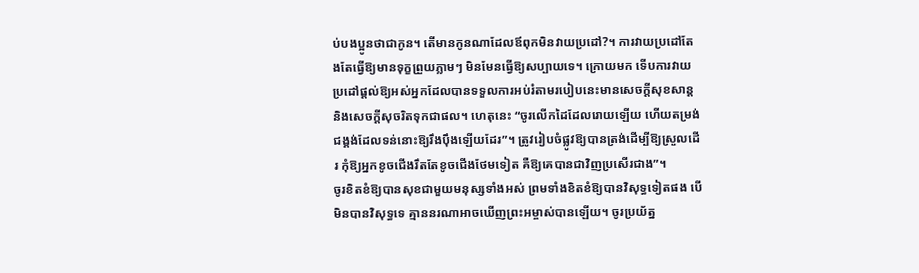ប់បងប្អូនថាជាកូន។ តើមានកូនណាដែលឪពុកមិនវាយប្រដៅ?។ ការវាយប្រដៅតែងតែធ្វើឱ្យមានទុក្ខព្រួយភ្លាមៗ មិនមែនធ្វើឱ្យសប្បាយទេ។ ក្រោយមក ទើបការវាយប្រដៅផ្តល់ឱ្យអស់អ្នកដែលបានទទួលការអប់រំតាមរបៀបនេះមានសេចក្តីសុខសាន្ត និងសេចក្តីសុចរិតទុកជាផល។ ហេតុនេះ “ចូរលើកដៃដែលរោយឡើយ ហើយតម្រង់ជង្គង់ដែលទន់នោះឱ្យរឹងប៉ឹងឡើយដែរ”។ ត្រូវរៀបចំផ្លូវឱ្យបានត្រង់ដើម្បីឱ្យស្រួលដើរ កុំឱ្យអ្នកខូចជើងរឹតតែខូចជើងថែមទៀត គឺឱ្យគេបានជាវិញប្រសើរជាង”។
ចូរខិតខំឱ្យបានសុខជាមួយមនុស្សទាំងអស់ ព្រមទាំងខិតខំឱ្យបានវិសុទ្ធទៀតផង បើមិនបានវិសុទ្ធទេ គ្មាននរណាអាចឃើញព្រះអម្ចាស់បានឡើយ។ ចូរប្រយ័ត្ន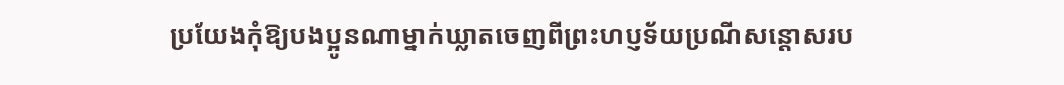ប្រយែងកុំឱ្យបងប្អូនណាម្នាក់ឃ្លាតចេញពីព្រះហប្ញទ័យប្រណីសន្តោសរប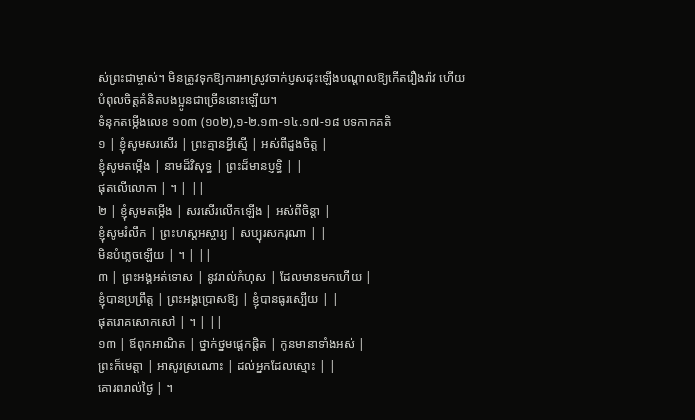ស់ព្រះជាម្ចាស់។ មិនត្រូវទុកឱ្យការអាស្រូវចាក់ប្ញសដុះឡើងបណ្តាលឱ្យកើតរឿងរ៉ាវ ហើយបំពុលចិត្តគំនិតបងប្អូនជាច្រើននោះឡើយ។
ទំនុកតម្កើងលេខ ១០៣ (១០២),១-២.១៣-១៤.១៧-១៨ បទកាកគតិ
១ | ខ្ញុំសូមសរសើរ | ព្រះគ្មានអ្វីស្មើ | អស់ពីដួងចិត្ត |
ខ្ញុំសូមតម្កើង | នាមដ៏វិសុទ្ធ | ព្រះដ៏មានប្ញទ្ធិ | |
ផុតលើលោកា | ។ | ||
២ | ខ្ញុំសូមតម្កើង | សរសើរលើកឡើង | អស់ពីចិន្តា |
ខ្ញុំសូមរំលឹក | ព្រះហស្តអស្ចារ្យ | សប្បុរសករុណា | |
មិនបំភ្លេចឡើយ | ។ | ||
៣ | ព្រះអង្គអត់ទោស | នូវរាល់កំហុស | ដែលមានមកហើយ |
ខ្ញុំបានប្រព្រឹត្ត | ព្រះអង្គប្រោសឱ្យ | ខ្ញុំបានធូរស្បើយ | |
ផុតរោគសោកសៅ | ។ | ||
១៣ | ឪពុកអាណិត | ថ្នាក់ថ្នមផ្តេកផ្តិត | កូនមានាទាំងអស់ |
ព្រះក៏មេត្តា | អាសូរស្រណោះ | ដល់អ្នកដែលស្មោះ | |
គោរពរាល់ថ្ងៃ | ។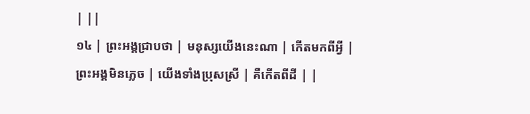| ||
១៤ | ព្រះអង្គជ្រាបថា | មនុស្សយើងនេះណា | កើតមកពីអ្វី |
ព្រះអង្គមិនភ្លេច | យើងទាំងប្រុសស្រី | គឺកើតពីដី | |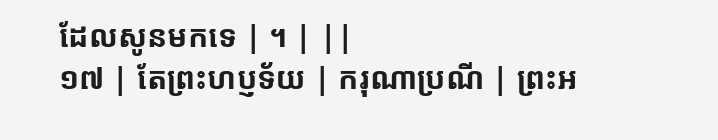ដែលសូនមកទេ | ។ | ||
១៧ | តែព្រះហប្ញទ័យ | ករុណាប្រណី | ព្រះអ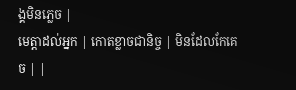ង្គមិនភ្លេច |
មេត្តាដល់អ្នក | កោតខ្លាចជានិច្ច | មិនដែលកែគេច | |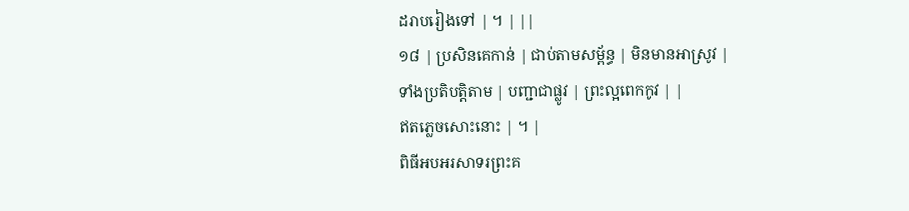ដរាបរៀងទៅ | ។ | ||
១៨ | ប្រសិនគេកាន់ | ជាប់តាមសម្ព័ន្ធ | មិនមានអាស្រូវ |
ទាំងប្រតិបត្តិតាម | បញ្ជាជាផ្លូវ | ព្រះល្អពេកកូវ | |
ឥតភ្លេចសោះនោះ | ។ |
ពិធីអបអរសាទរព្រះគ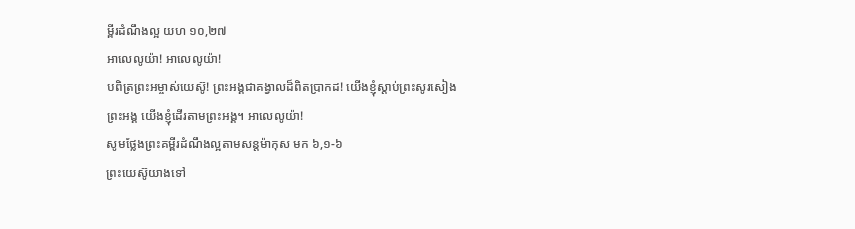ម្ពីរដំណឹងល្អ យហ ១០,២៧
អាលេលូយ៉ា! អាលេលូយ៉ា!
បពិត្រព្រះអម្ចាស់យេស៊ូ! ព្រះអង្គជាគង្វាលដ៏ពិតប្រាកដ! យើងខ្ញុំស្តាប់ព្រះសូរសៀងព្រះអង្គ យើងខ្ញុំដើរតាមព្រះអង្គ។ អាលេលូយ៉ា!
សូមថ្លែងព្រះគម្ពីរដំណឹងល្អតាមសន្តម៉ាកុស មក ៦,១-៦
ព្រះយេស៊ូយាងទៅ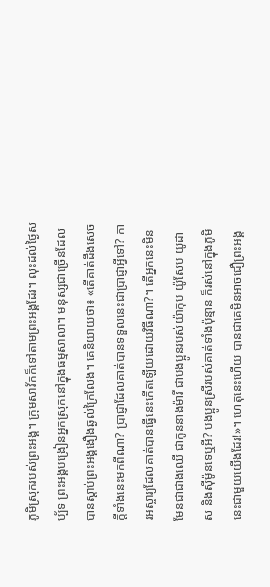ភូមិស្រុករបស់ព្រះអង្គ។ ក្រុមសាវ័កក៏ទៅតាមព្រះអង្គដែរ។ លុះដល់ថ្ងៃសប្ប័ទ ព្រះអង្គបង្រៀនអ្នកស្រុកនៅក្នុងធម្មសាលា។ មនុស្សជាច្រើនដែលបានស្តាប់ព្រះអង្គងឿងឆ្ងល់ក្រៃលែង។ គេនិយាយថា៖ «តើគាត់ដឹងសេចក្តីទាំងនេះមកពីណា? ប្រាជ្ញាដែលគាត់បានទទួលនេះជាប្រាជ្ញាអ្វីទៅ? ការអស្ចារ្យដែលគាត់បានធ្វើនេះកើតឡើយដោយវិធីណា?។ តើអ្នកនេះមិនមែនជាជាងឈើ ជាកូននាងម៉ារី ជាបងប្អូនរបស់យ៉ាកុប យ៉ូសែប យូដាស និងស៊ីម៉ូនទេឬអី? បងប្អូនស្រីរបស់គាត់ទាំងប៉ុន្មាន ក៏រស់នៅក្នុងភូមិនេះជាមួយយើងដែរ!»។ ហេតុនេះហើយ បានជាគេមិនអាចជឿព្រះអង្គ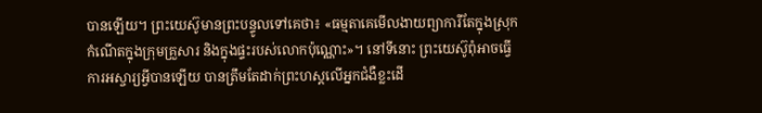បានឡើយ។ ព្រះយេស៊ូមានព្រះបន្ទូលទៅគេថា៖ «ធម្មតាគេមើលងាយព្យាការីតែក្នុងស្រុកកំណើតក្នុងក្រុមគ្រួសារ និងក្នុងផ្ទះរបស់លោកប៉ុណ្ណោះ»។ នៅទីនោះ ព្រះយេស៊ូពុំអាចធ្វើការអស្ចារ្យអ្វីបានឡើយ បានត្រឹមតែដាក់ព្រះហស្តលើអ្នកជំងឺខ្លះដើ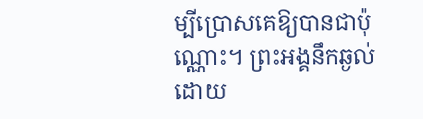ម្បីប្រោសគេឱ្យបានជាប៉ុណ្ណោះ។ ព្រះអង្គនឹកឆ្ងល់ដោយ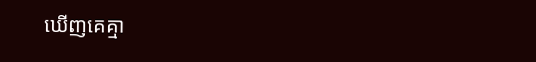ឃើញគេគ្មា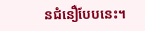នជំនឿបែបនេះ។